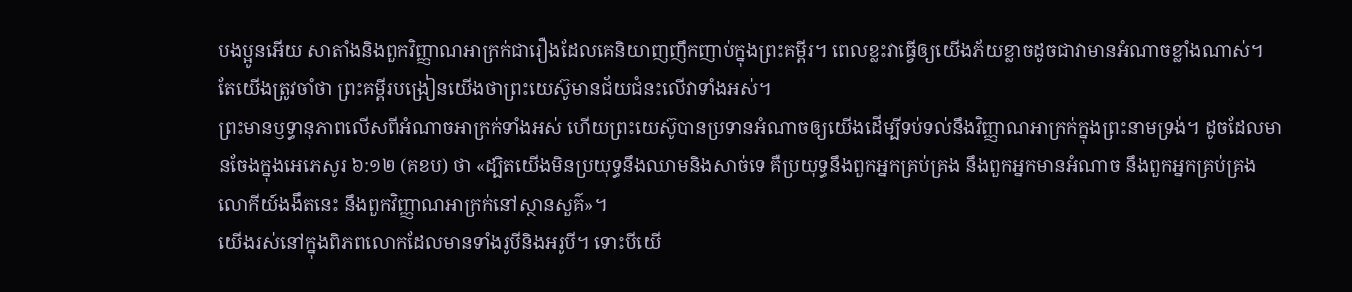បងប្អូនអើយ សាតាំងនិងពួកវិញ្ញាណអាក្រក់ជារឿងដែលគេនិយាញញឹកញាប់ក្នុងព្រះគម្ពីរ។ ពេលខ្លះវាធ្វើឲ្យយើងភ័យខ្លាចដូចជាវាមានអំណាចខ្លាំងណាស់។ តែយើងត្រូវចាំថា ព្រះគម្ពីរបង្រៀនយើងថាព្រះយេស៊ូមានជ័យជំនះលើវាទាំងអស់។
ព្រះមានឫទ្ធានុភាពលើសពីអំណាចអាក្រក់ទាំងអស់ ហើយព្រះយេស៊ូបានប្រទានអំណាចឲ្យយើងដើម្បីទប់ទល់នឹងវិញ្ញាណអាក្រក់ក្នុងព្រះនាមទ្រង់។ ដូចដែលមានចែងក្នុងអេភេសូរ ៦:១២ (គខប) ថា «ដ្បិតយើងមិនប្រយុទ្ធនឹងឈាមនិងសាច់ទេ គឺប្រយុទ្ធនឹងពួកអ្នកគ្រប់គ្រង នឹងពួកអ្នកមានអំណាច នឹងពួកអ្នកគ្រប់គ្រងលោកីយ៍ងងឹតនេះ នឹងពួកវិញ្ញាណអាក្រក់នៅស្ថានសួគ៌»។
យើងរស់នៅក្នុងពិភពលោកដែលមានទាំងរូបីនិងអរូបី។ ទោះបីយើ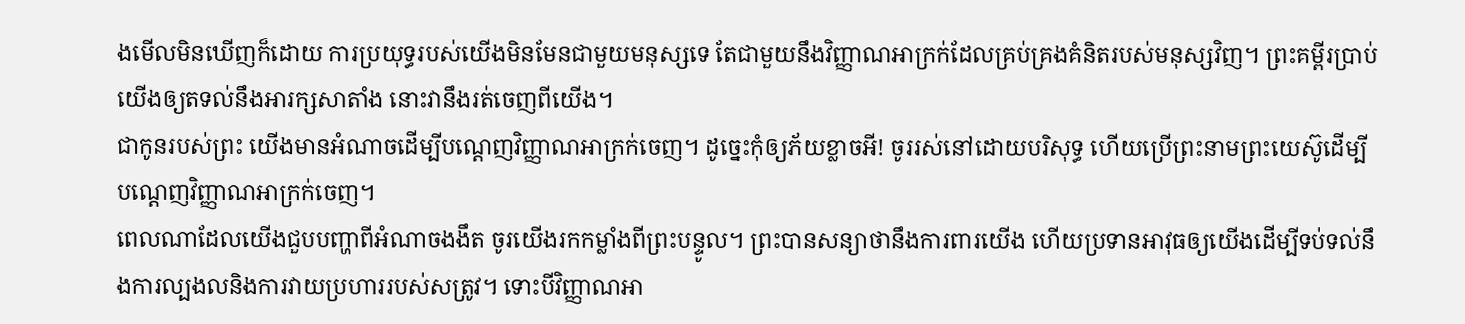ងមើលមិនឃើញក៏ដោយ ការប្រយុទ្ធរបស់យើងមិនមែនជាមួយមនុស្សទេ តែជាមួយនឹងវិញ្ញាណអាក្រក់ដែលគ្រប់គ្រងគំនិតរបស់មនុស្សវិញ។ ព្រះគម្ពីរប្រាប់យើងឲ្យតទល់នឹងអារក្សសាតាំង នោះវានឹងរត់ចេញពីយើង។
ជាកូនរបស់ព្រះ យើងមានអំណាចដើម្បីបណ្តេញវិញ្ញាណអាក្រក់ចេញ។ ដូច្នេះកុំឲ្យភ័យខ្លាចអី! ចូររស់នៅដោយបរិសុទ្ធ ហើយប្រើព្រះនាមព្រះយេស៊ូដើម្បីបណ្តេញវិញ្ញាណអាក្រក់ចេញ។
ពេលណាដែលយើងជួបបញ្ហាពីអំណាចងងឹត ចូរយើងរកកម្លាំងពីព្រះបន្ទូល។ ព្រះបានសន្យាថានឹងការពារយើង ហើយប្រទានអាវុធឲ្យយើងដើម្បីទប់ទល់នឹងការល្បងលនិងការវាយប្រហាររបស់សត្រូវ។ ទោះបីវិញ្ញាណអា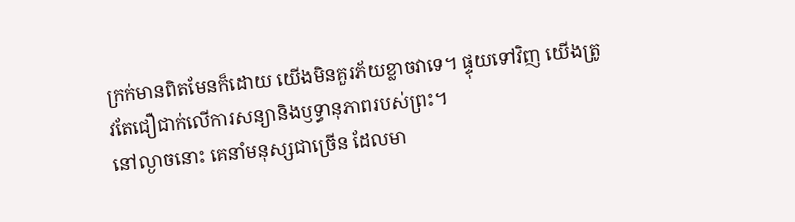ក្រក់មានពិតមែនក៏ដោយ យើងមិនគួរភ័យខ្លាចវាទេ។ ផ្ទុយទៅវិញ យើងត្រូវតែជឿជាក់លើការសន្យានិងឫទ្ធានុភាពរបស់ព្រះ។
នៅល្ងាចនោះ គេនាំមនុស្សជាច្រើន ដែលមា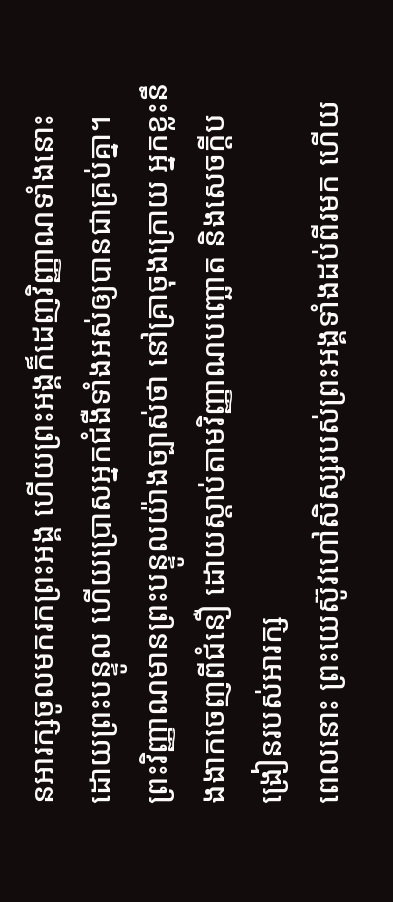នអារក្សចូលមករកព្រះអង្គ ហើយព្រះអង្គក៏ដេញវិញ្ញាណទាំងនោះដោយព្រះបន្ទូល ហើយប្រោសអ្នកជំងឺទាំងអស់ឲ្យបានជាគ្រប់គ្នា។
ព្រះវិញ្ញាណមានព្រះបន្ទូលយ៉ាងច្បាស់ថា នៅគ្រាចុងក្រោយ អ្នកខ្លះនឹងងាកចេញពីជំនឿ ដោយស្តាប់តាមវិញ្ញាណបញ្ឆោត និងសេចក្ដីបង្រៀនរបស់អារក្ស
ពេលនោះ ព្រះយេស៊ូវហៅសិស្សរបស់ព្រះអង្គទាំងដប់ពីរមក ហើយ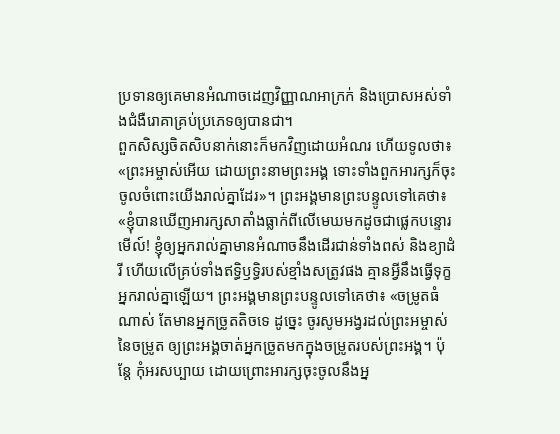ប្រទានឲ្យគេមានអំណាចដេញវិញ្ញាណអាក្រក់ និងប្រោសអស់ទាំងជំងឺរោគាគ្រប់ប្រភេទឲ្យបានជា។
ពួកសិស្សចិតសិបនាក់នោះក៏មកវិញដោយអំណរ ហើយទូលថា៖ «ព្រះអម្ចាស់អើយ ដោយព្រះនាមព្រះអង្គ ទោះទាំងពួកអារក្សក៏ចុះចូលចំពោះយើងរាល់គ្នាដែរ»។ ព្រះអង្គមានព្រះបន្ទូលទៅគេថា៖ «ខ្ញុំបានឃើញអារក្សសាតាំងធ្លាក់ពីលើមេឃមកដូចជាផ្លេកបន្ទោរ មើល៍! ខ្ញុំឲ្យអ្នករាល់គ្នាមានអំណាចនឹងដើរជាន់ទាំងពស់ និងខ្យាដំរី ហើយលើគ្រប់ទាំងឥទ្ធិឫទ្ធិរបស់ខ្មាំងសត្រូវផង គ្មានអ្វីនឹងធ្វើទុក្ខអ្នករាល់គ្នាឡើយ។ ព្រះអង្គមានព្រះបន្ទូលទៅគេថា៖ «ចម្រូតធំណាស់ តែមានអ្នកច្រូតតិចទេ ដូច្នេះ ចូរសូមអង្វរដល់ព្រះអម្ចាស់នៃចម្រូត ឲ្យព្រះអង្គចាត់អ្នកច្រូតមកក្នុងចម្រូតរបស់ព្រះអង្គ។ ប៉ុន្តែ កុំអរសប្បាយ ដោយព្រោះអារក្សចុះចូលនឹងអ្ន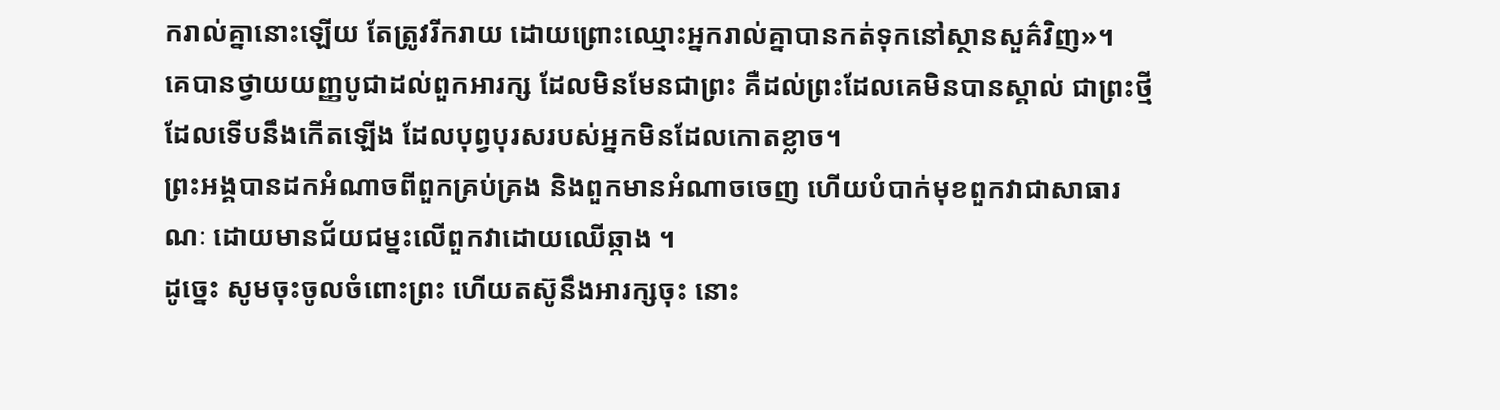ករាល់គ្នានោះឡើយ តែត្រូវរីករាយ ដោយព្រោះឈ្មោះអ្នករាល់គ្នាបានកត់ទុកនៅស្ថានសួគ៌វិញ»។
គេបានថ្វាយយញ្ញបូជាដល់ពួកអារក្ស ដែលមិនមែនជាព្រះ គឺដល់ព្រះដែលគេមិនបានស្គាល់ ជាព្រះថ្មីដែលទើបនឹងកើតឡើង ដែលបុព្វបុរសរបស់អ្នកមិនដែលកោតខ្លាច។
ព្រះអង្គបានដកអំណាចពីពួកគ្រប់គ្រង និងពួកមានអំណាចចេញ ហើយបំបាក់មុខពួកវាជាសាធារណៈ ដោយមានជ័យជម្នះលើពួកវាដោយឈើឆ្កាង ។
ដូច្នេះ សូមចុះចូលចំពោះព្រះ ហើយតស៊ូនឹងអារក្សចុះ នោះ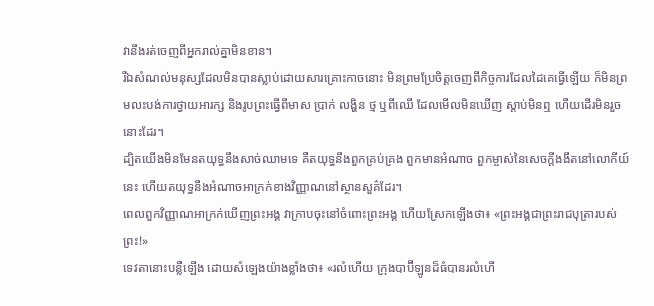វានឹងរត់ចេញពីអ្នករាល់គ្នាមិនខាន។
រីឯសំណល់មនុស្សដែលមិនបានស្លាប់ដោយសារគ្រោះកាចនោះ មិនព្រមប្រែចិត្តចេញពីកិច្ចការដែលដៃគេធ្វើឡើយ ក៏មិនព្រមលះបង់ការថ្វាយអារក្ស និងរូបព្រះធ្វើពីមាស ប្រាក់ លង្ហិន ថ្ម ឬពីឈើ ដែលមើលមិនឃើញ ស្តាប់មិនឮ ហើយដើរមិនរួចនោះដែរ។
ដ្បិតយើងមិនមែនតយុទ្ធនឹងសាច់ឈាមទេ គឺតយុទ្ធនឹងពួកគ្រប់គ្រង ពួកមានអំណាច ពួកម្ចាស់នៃសេចក្តីងងឹតនៅលោកីយ៍នេះ ហើយតយុទ្ធនឹងអំណាចអាក្រក់ខាងវិញ្ញាណនៅស្ថានសួគ៌ដែរ។
ពេលពួកវិញ្ញាណអាក្រក់ឃើញព្រះអង្គ វាក្រាបចុះនៅចំពោះព្រះអង្គ ហើយស្រែកឡើងថា៖ «ព្រះអង្គជាព្រះរាជបុត្រារបស់ព្រះ!»
ទេវតានោះបន្លឺឡើង ដោយសំឡេងយ៉ាងខ្លាំងថា៖ «រលំហើយ ក្រុងបាប៊ីឡូនដ៏ធំបានរលំហើ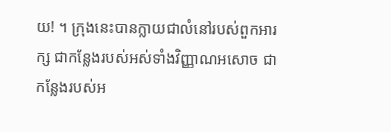យ! ។ ក្រុងនេះបានក្លាយជាលំនៅរបស់ពួកអារក្ស ជាកន្លែងរបស់អស់ទាំងវិញ្ញាណអសោច ជាកន្លែងរបស់អ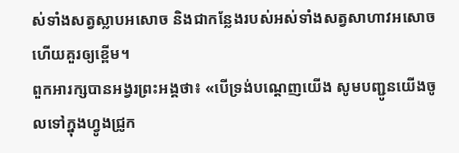ស់ទាំងសត្វស្លាបអសោច និងជាកន្លែងរបស់អស់ទាំងសត្វសាហាវអសោច ហើយគួរឲ្យខ្ពើម។
ពួកអារក្សបានអង្វរព្រះអង្គថា៖ «បើទ្រង់បណ្តេញយើង សូមបញ្ជូនយើងចូលទៅក្នុងហ្វូងជ្រូក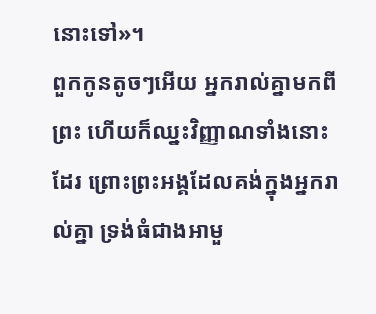នោះទៅ»។
ពួកកូនតូចៗអើយ អ្នករាល់គ្នាមកពីព្រះ ហើយក៏ឈ្នះវិញ្ញាណទាំងនោះដែរ ព្រោះព្រះអង្គដែលគង់ក្នុងអ្នករាល់គ្នា ទ្រង់ធំជាងអាមួ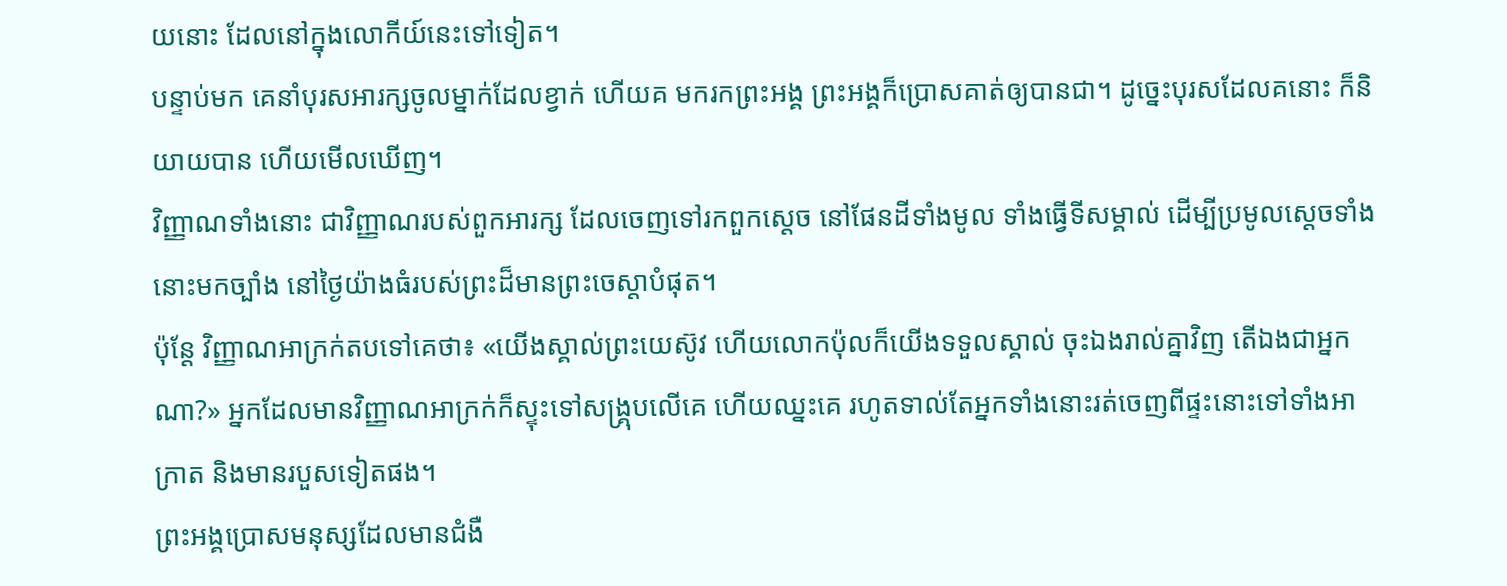យនោះ ដែលនៅក្នុងលោកីយ៍នេះទៅទៀត។
បន្ទាប់មក គេនាំបុរសអារក្សចូលម្នាក់ដែលខ្វាក់ ហើយគ មករកព្រះអង្គ ព្រះអង្គក៏ប្រោសគាត់ឲ្យបានជា។ ដូច្នេះបុរសដែលគនោះ ក៏និយាយបាន ហើយមើលឃើញ។
វិញ្ញាណទាំងនោះ ជាវិញ្ញាណរបស់ពួកអារក្ស ដែលចេញទៅរកពួកស្តេច នៅផែនដីទាំងមូល ទាំងធ្វើទីសម្គាល់ ដើម្បីប្រមូលស្តេចទាំងនោះមកច្បាំង នៅថ្ងៃយ៉ាងធំរបស់ព្រះដ៏មានព្រះចេស្តាបំផុត។
ប៉ុន្ដែ វិញ្ញាណអាក្រក់តបទៅគេថា៖ «យើងស្គាល់ព្រះយេស៊ូវ ហើយលោកប៉ុលក៏យើងទទួលស្គាល់ ចុះឯងរាល់គ្នាវិញ តើឯងជាអ្នកណា?» អ្នកដែលមានវិញ្ញាណអាក្រក់ក៏ស្ទុះទៅសង្គ្រុបលើគេ ហើយឈ្នះគេ រហូតទាល់តែអ្នកទាំងនោះរត់ចេញពីផ្ទះនោះទៅទាំងអាក្រាត និងមានរបួសទៀតផង។
ព្រះអង្គប្រោសមនុស្សដែលមានជំងឺ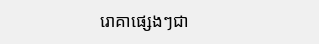រោគាផ្សេងៗជា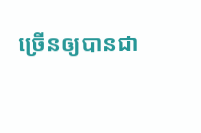ច្រើនឲ្យបានជា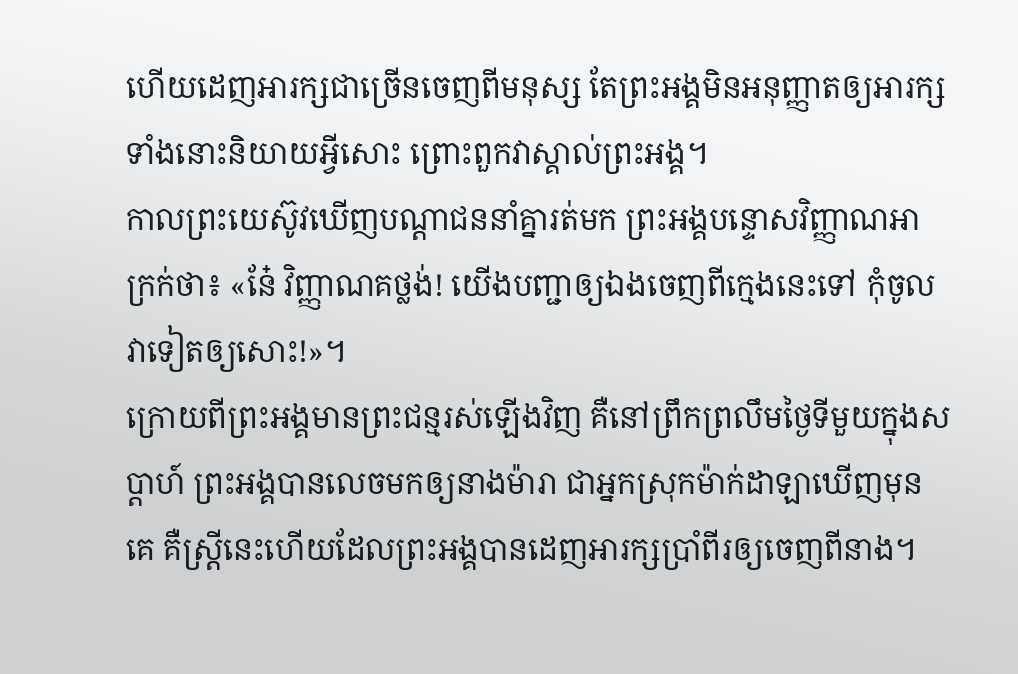ហើយដេញអារក្សជាច្រើនចេញពីមនុស្ស តែព្រះអង្គមិនអនុញ្ញាតឲ្យអារក្សទាំងនោះនិយាយអ្វីសោះ ព្រោះពួកវាស្គាល់ព្រះអង្គ។
កាលព្រះយេស៊ូវឃើញបណ្ដាជននាំគ្នារត់មក ព្រះអង្គបន្ទោសវិញ្ញាណអាក្រក់ថា៖ «នែ៎ វិញ្ញាណគថ្លង់! យើងបញ្ជាឲ្យឯងចេញពីក្មេងនេះទៅ កុំចូលវាទៀតឲ្យសោះ!»។
ក្រោយពីព្រះអង្គមានព្រះជន្មរស់ឡើងវិញ គឺនៅព្រឹកព្រលឹមថ្ងៃទីមួយក្នុងសប្ដាហ៍ ព្រះអង្គបានលេចមកឲ្យនាងម៉ារា ជាអ្នកស្រុកម៉ាក់ដាឡាឃើញមុនគេ គឺស្ត្រីនេះហើយដែលព្រះអង្គបានដេញអារក្សប្រាំពីរឲ្យចេញពីនាង។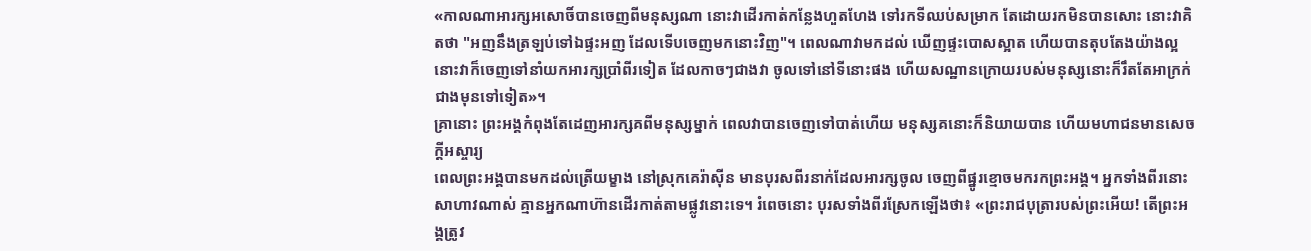«កាលណាអារក្សអសោចិ៍បានចេញពីមនុស្សណា នោះវាដើរកាត់កន្លែងហួតហែង ទៅរកទីឈប់សម្រាក តែដោយរកមិនបានសោះ នោះវាគិតថា "អញនឹងត្រឡប់ទៅឯផ្ទះអញ ដែលទើបចេញមកនោះវិញ"។ ពេលណាវាមកដល់ ឃើញផ្ទះបោសស្អាត ហើយបានតុបតែងយ៉ាងល្អ នោះវាក៏ចេញទៅនាំយកអារក្សប្រាំពីរទៀត ដែលកាចៗជាងវា ចូលទៅនៅទីនោះផង ហើយសណ្ឋានក្រោយរបស់មនុស្សនោះក៏រឹតតែអាក្រក់ជាងមុនទៅទៀត»។
គ្រានោះ ព្រះអង្គកំពុងតែដេញអារក្សគពីមនុស្សម្នាក់ ពេលវាបានចេញទៅបាត់ហើយ មនុស្សគនោះក៏និយាយបាន ហើយមហាជនមានសេចក្តីអស្ចារ្យ
ពេលព្រះអង្គបានមកដល់ត្រើយម្ខាង នៅស្រុកគេរ៉ាស៊ីន មានបុរសពីរនាក់ដែលអារក្សចូល ចេញពីផ្នូរខ្មោចមករកព្រះអង្គ។ អ្នកទាំងពីរនោះសាហាវណាស់ គ្មានអ្នកណាហ៊ានដើរកាត់តាមផ្លូវនោះទេ។ រំពេចនោះ បុរសទាំងពីរស្រែកឡើងថា៖ «ព្រះរាជបុត្រារបស់ព្រះអើយ! តើព្រះអង្គត្រូវ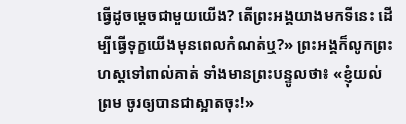ធ្វើដូចម្តេចជាមួយយើង? តើព្រះអង្គយាងមកទីនេះ ដើម្បីធ្វើទុក្ខយើងមុនពេលកំណត់ឬ?» ព្រះអង្គក៏លូកព្រះហស្តទៅពាល់គាត់ ទាំងមានព្រះបន្ទូលថា៖ «ខ្ញុំយល់ព្រម ចូរឲ្យបានជាស្អាតចុះ!»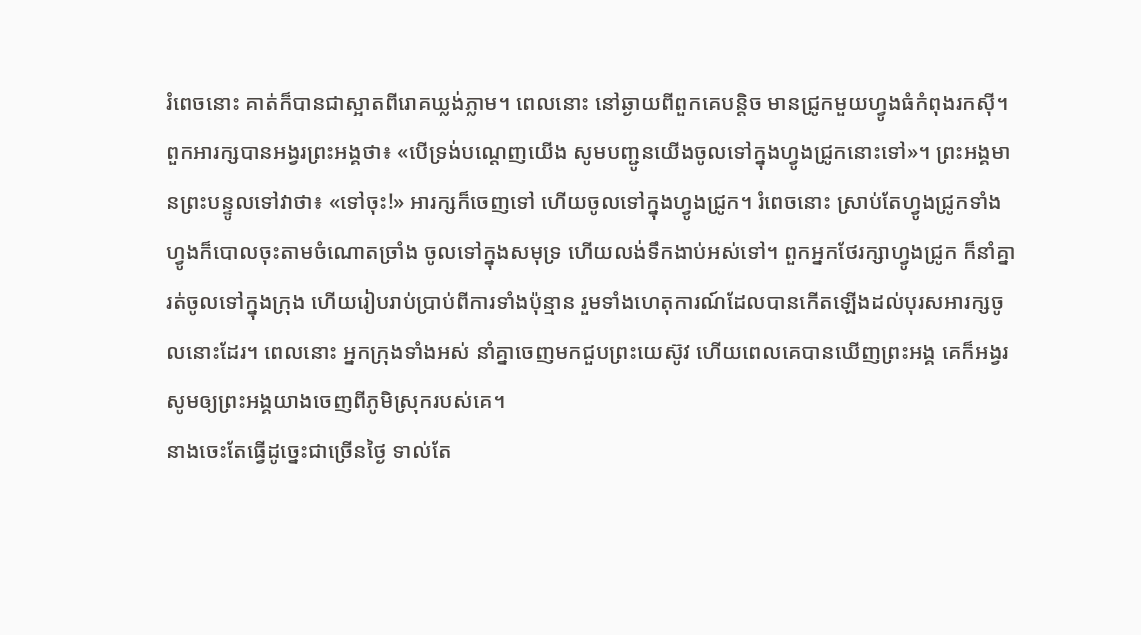រំពេចនោះ គាត់ក៏បានជាស្អាតពីរោគឃ្លង់ភ្លាម។ ពេលនោះ នៅឆ្ងាយពីពួកគេបន្តិច មានជ្រូកមួយហ្វូងធំកំពុងរកស៊ី។ ពួកអារក្សបានអង្វរព្រះអង្គថា៖ «បើទ្រង់បណ្តេញយើង សូមបញ្ជូនយើងចូលទៅក្នុងហ្វូងជ្រូកនោះទៅ»។ ព្រះអង្គមានព្រះបន្ទូលទៅវាថា៖ «ទៅចុះ!» អារក្សក៏ចេញទៅ ហើយចូលទៅក្នុងហ្វូងជ្រូក។ រំពេចនោះ ស្រាប់តែហ្វូងជ្រូកទាំងហ្វូងក៏បោលចុះតាមចំណោតច្រាំង ចូលទៅក្នុងសមុទ្រ ហើយលង់ទឹកងាប់អស់ទៅ។ ពួកអ្នកថែរក្សាហ្វូងជ្រូក ក៏នាំគ្នារត់ចូលទៅក្នុងក្រុង ហើយរៀបរាប់ប្រាប់ពីការទាំងប៉ុន្មាន រួមទាំងហេតុការណ៍ដែលបានកើតឡើងដល់បុរសអារក្សចូលនោះដែរ។ ពេលនោះ អ្នកក្រុងទាំងអស់ នាំគ្នាចេញមកជួបព្រះយេស៊ូវ ហើយពេលគេបានឃើញព្រះអង្គ គេក៏អង្វរសូមឲ្យព្រះអង្គយាងចេញពីភូមិស្រុករបស់គេ។
នាងចេះតែធ្វើដូច្នេះជាច្រើនថ្ងៃ ទាល់តែ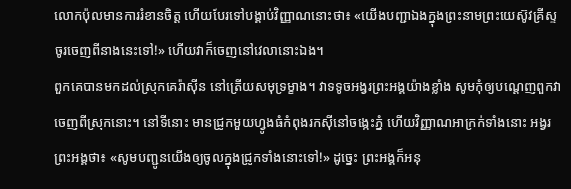លោកប៉ុលមានការរំខានចិត្ត ហើយបែរទៅបង្គាប់វិញ្ញាណនោះថា៖ «យើងបញ្ជាឯងក្នុងព្រះនាមព្រះយេស៊ូវគ្រីស្ទ ចូរចេញពីនាងនេះទៅ!» ហើយវាក៏ចេញនៅវេលានោះឯង។
ពួកគេបានមកដល់ស្រុកគេរ៉ាស៊ីន នៅត្រើយសមុទ្រម្ខាង។ វាទទូចអង្វរព្រះអង្គយ៉ាងខ្លាំង សូមកុំឲ្យបណ្តេញពួកវាចេញពីស្រុកនោះ។ នៅទីនោះ មានជ្រូកមួយហ្វូងធំកំពុងរកស៊ីនៅចង្កេះភ្នំ ហើយវិញ្ញាណអាក្រក់ទាំងនោះ អង្វរព្រះអង្គថា៖ «សូមបញ្ជូនយើងឲ្យចូលក្នុងជ្រូកទាំងនោះទៅ!» ដូច្នេះ ព្រះអង្គក៏អនុ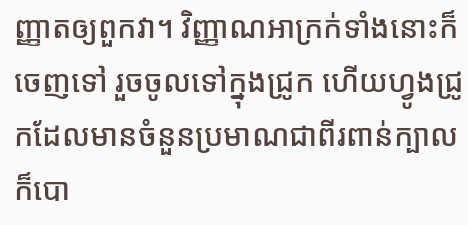ញ្ញាតឲ្យពួកវា។ វិញ្ញាណអាក្រក់ទាំងនោះក៏ចេញទៅ រួចចូលទៅក្នុងជ្រូក ហើយហ្វូងជ្រូកដែលមានចំនួនប្រមាណជាពីរពាន់ក្បាល ក៏បោ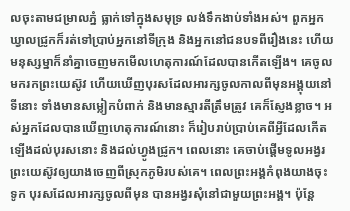លចុះតាមជម្រាលភ្នំ ធ្លាក់ទៅក្នុងសមុទ្រ លង់ទឹកងាប់ទាំងអស់។ ពួកអ្នកឃ្វាលជ្រូកក៏រត់ទៅប្រាប់អ្នកនៅទីក្រុង និងអ្នកនៅជនបទពីរឿងនេះ ហើយមនុស្សម្នាក៏នាំគ្នាចេញមកមើលហេតុការណ៍ដែលបានកើតឡើង។ គេចូលមករកព្រះយេស៊ូវ ហើយឃើញបុរសដែលអារក្សចូលកាលពីមុនអង្គុយនៅទីនោះ ទាំងមានសម្លៀកបំពាក់ និងមានស្មារតីត្រឹមត្រូវ គេក៏ស្ញែងខ្លាច។ អស់អ្នកដែលបានឃើញហេតុការណ៍នោះ ក៏រៀបរាប់ប្រាប់គេពីអ្វីដែលកើតឡើងដល់បុរសនោះ និងដល់ហ្វូងជ្រូក។ ពេលនោះ គេចាប់ផ្ដើមទូលអង្វរព្រះយេស៊ូវឲ្យយាងចេញពីស្រុកភូមិរបស់គេ។ ពេលព្រះអង្គកំពុងយាងចុះទូក បុរសដែលអារក្សចូលពីមុន បានអង្វរសុំនៅជាមួយព្រះអង្គ។ ប៉ុន្តែ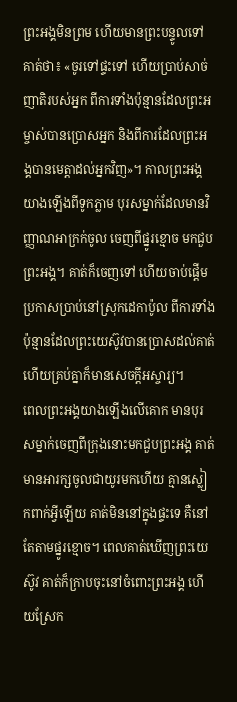ព្រះអង្គមិនព្រម ហើយមានព្រះបន្ទូលទៅគាត់ថា៖ «ចូរទៅផ្ទះទៅ ហើយប្រាប់សាច់ញាតិរបស់អ្នក ពីការទាំងប៉ុន្មានដែលព្រះអម្ចាស់បានប្រោសអ្នក និងពីការដែលព្រះអង្គបានមេត្តាដល់អ្នកវិញ»។ កាលព្រះអង្គយាងឡើងពីទូកភ្លាម បុរសម្នាក់ដែលមានវិញ្ញាណអាក្រក់ចូល ចេញពីផ្នូរខ្មោច មកជួបព្រះអង្គ។ គាត់ក៏ចេញទៅ ហើយចាប់ផ្តើមប្រកាសប្រាប់នៅស្រុកដេកាប៉ូល ពីការទាំងប៉ុន្មានដែលព្រះយេស៊ូវបានប្រោសដល់គាត់ ហើយគ្រប់គ្នាក៏មានសេចក្ដីអស្ចារ្យ។
ពេលព្រះអង្គយាងឡើងលើគោក មានបុរសម្នាក់ចេញពីក្រុងនោះមកជួបព្រះអង្គ គាត់មានអារក្សចូលជាយូរមកហើយ គ្មានស្លៀកពាក់អ្វីឡើយ គាត់មិននៅក្នុងផ្ទះទេ គឺនៅតែតាមផ្នូរខ្មោច។ ពេលគាត់ឃើញព្រះយេស៊ូវ គាត់ក៏ក្រាបចុះនៅចំពោះព្រះអង្គ ហើយស្រែក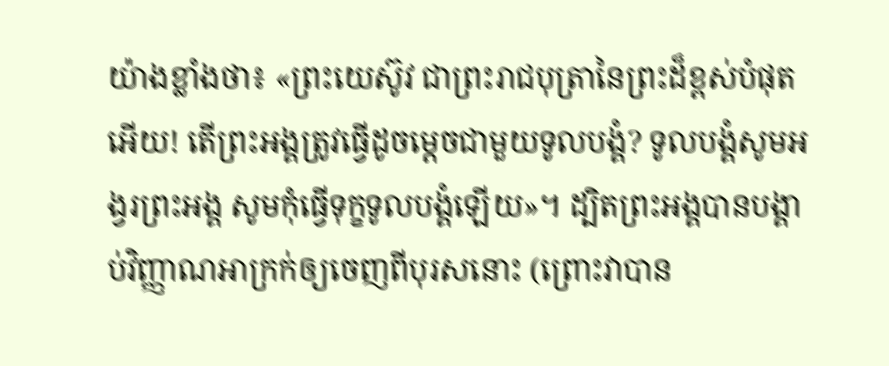យ៉ាងខ្លាំងថា៖ «ព្រះយេស៊ូវ ជាព្រះរាជបុត្រានៃព្រះដ៏ខ្ពស់បំផុតអើយ! តើព្រះអង្គត្រូវធ្វើដូចម្ដេចជាមួយទូលបង្គំ? ទូលបង្គំសូមអង្វរព្រះអង្គ សូមកុំធ្វើទុក្ខទូលបង្គំឡើយ»។ ដ្បិតព្រះអង្គបានបង្គាប់វិញ្ញាណអាក្រក់ឲ្យចេញពីបុរសនោះ (ព្រោះវាបាន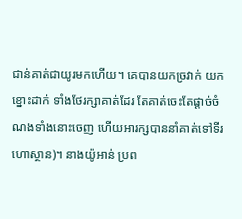ជាន់គាត់ជាយូរមកហើយ។ គេបានយកច្រវាក់ យកខ្នោះដាក់ ទាំងថែរក្សាគាត់ដែរ តែគាត់ចេះតែផ្តាច់ចំណងទាំងនោះចេញ ហើយអារក្សបាននាំគាត់ទៅទីរហោស្ថាន)។ នាងយ៉ូអាន់ ប្រព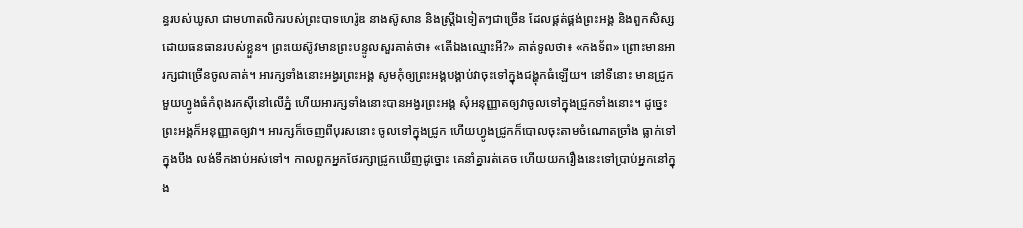ន្ធរបស់ឃូសា ជាមហាតលិករបស់ព្រះបាទហេរ៉ូឌ នាងស៊ូសាន និងស្ត្រីឯទៀតៗជាច្រើន ដែលផ្គត់ផ្គង់ព្រះអង្គ និងពួកសិស្សដោយធនធានរបស់ខ្លួន។ ព្រះយេស៊ូវមានព្រះបន្ទូលសួរគាត់ថា៖ «តើឯងឈ្មោះអី?» គាត់ទូលថា៖ «កងទ័ព» ព្រោះមានអារក្សជាច្រើនចូលគាត់។ អារក្សទាំងនោះអង្វរព្រះអង្គ សូមកុំឲ្យព្រះអង្គបង្គាប់វាចុះទៅក្នុងជង្ហុកធំឡើយ។ នៅទីនោះ មានជ្រូកមួយហ្វូងធំកំពុងរកស៊ីនៅលើភ្នំ ហើយអារក្សទាំងនោះបានអង្វរព្រះអង្គ សុំអនុញ្ញាតឲ្យវាចូលទៅក្នុងជ្រូកទាំងនោះ។ ដូច្នេះ ព្រះអង្គក៏អនុញ្ញាតឲ្យវា។ អារក្សក៏ចេញពីបុរសនោះ ចូលទៅក្នុងជ្រូក ហើយហ្វូងជ្រូកក៏បោលចុះតាមចំណោតច្រាំង ធ្លាក់ទៅក្នុងបឹង លង់ទឹកងាប់អស់ទៅ។ កាលពួកអ្នកថែរក្សាជ្រូកឃើញដូច្នោះ គេនាំគ្នារត់គេច ហើយយករឿងនេះទៅប្រាប់អ្នកនៅក្នុង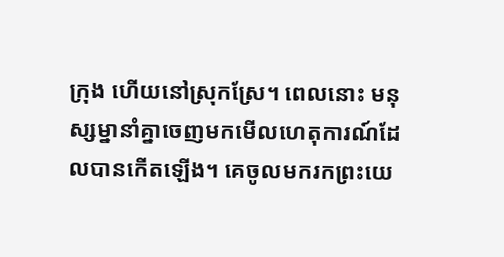ក្រុង ហើយនៅស្រុកស្រែ។ ពេលនោះ មនុស្សម្នានាំគ្នាចេញមកមើលហេតុការណ៍ដែលបានកើតឡើង។ គេចូលមករកព្រះយេ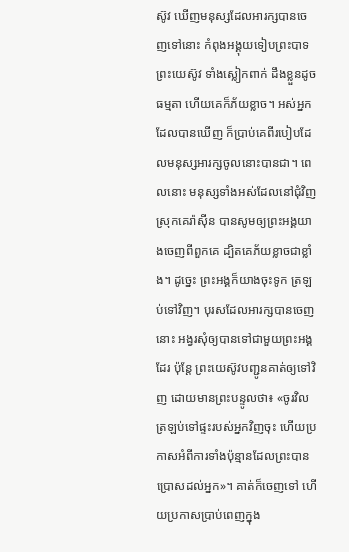ស៊ូវ ឃើញមនុស្សដែលអារក្សបានចេញទៅនោះ កំពុងអង្គុយទៀបព្រះបាទព្រះយេស៊ូវ ទាំងស្លៀកពាក់ ដឹងខ្លួនដូចធម្មតា ហើយគេក៏ភ័យខ្លាច។ អស់អ្នកដែលបានឃើញ ក៏ប្រាប់គេពីរបៀបដែលមនុស្សអារក្សចូលនោះបានជា។ ពេលនោះ មនុស្សទាំងអស់ដែលនៅជុំវិញស្រុកគេរ៉ាស៊ីន បានសូមឲ្យព្រះអង្គយាងចេញពីពួកគេ ដ្បិតគេភ័យខ្លាចជាខ្លាំង។ ដូច្នេះ ព្រះអង្គក៏យាងចុះទូក ត្រឡប់ទៅវិញ។ បុរសដែលអារក្សបានចេញនោះ អង្វរសុំឲ្យបានទៅជាមួយព្រះអង្គដែរ ប៉ុន្តែ ព្រះយេស៊ូវបញ្ជូនគាត់ឲ្យទៅវិញ ដោយមានព្រះបន្ទូលថា៖ «ចូរវិលត្រឡប់ទៅផ្ទះរបស់អ្នកវិញចុះ ហើយប្រកាសអំពីការទាំងប៉ុន្មានដែលព្រះបានប្រោសដល់អ្នក»។ គាត់ក៏ចេញទៅ ហើយប្រកាសប្រាប់ពេញក្នុង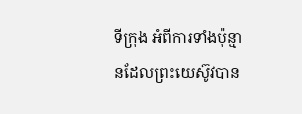ទីក្រុង អំពីការទាំងប៉ុន្មានដែលព្រះយេស៊ូវបាន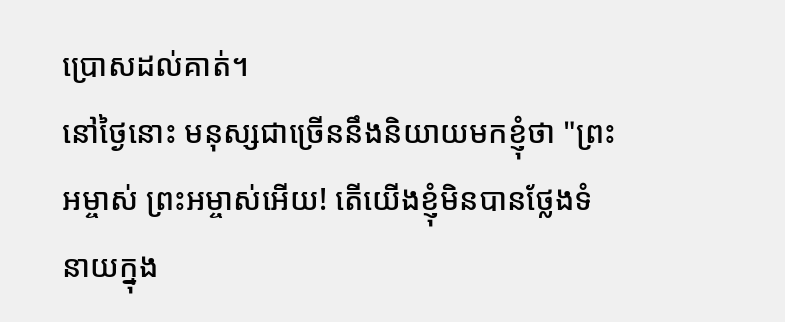ប្រោសដល់គាត់។
នៅថ្ងៃនោះ មនុស្សជាច្រើននឹងនិយាយមកខ្ញុំថា "ព្រះអម្ចាស់ ព្រះអម្ចាស់អើយ! តើយើងខ្ញុំមិនបានថ្លែងទំនាយក្នុង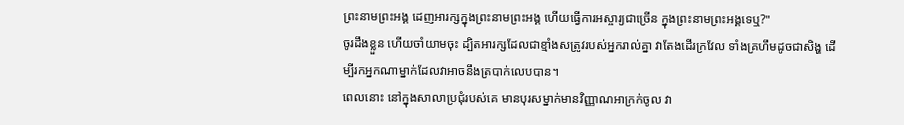ព្រះនាមព្រះអង្គ ដេញអារក្សក្នុងព្រះនាមព្រះអង្គ ហើយធ្វើការអស្ចារ្យជាច្រើន ក្នុងព្រះនាមព្រះអង្គទេឬ?"
ចូរដឹងខ្លួន ហើយចាំយាមចុះ ដ្បិតអារក្សដែលជាខ្មាំងសត្រូវរបស់អ្នករាល់គ្នា វាតែងដើរក្រវែល ទាំងគ្រហឹមដូចជាសិង្ហ ដើម្បីរកអ្នកណាម្នាក់ដែលវាអាចនឹងត្របាក់លេបបាន។
ពេលនោះ នៅក្នុងសាលាប្រជុំរបស់គេ មានបុរសម្នាក់មានវិញ្ញាណអាក្រក់ចូល វា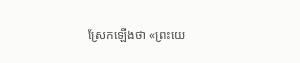ស្រែកឡើងថា «ព្រះយេ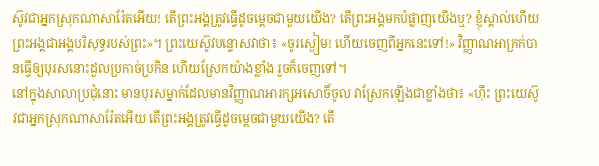ស៊ូវជាអ្នកស្រុកណាសារ៉ែតអើយ! តើព្រះអង្គត្រូវធ្វើដូចម្តេចជាមួយយើង? តើព្រះអង្គមកបំផ្លាញយើងឬ? ខ្ញុំស្គាល់ហើយ ព្រះអង្គជាអង្គបរិសុទ្ធរបស់ព្រះ»។ ព្រះយេស៊ូវបន្ទោសវាថា៖ «ចូរស្ងៀម! ហើយចេញពីអ្នកនេះទៅ!» វិញ្ញាណអាក្រក់បានធ្វើឲ្យបុរសនោះដួលប្រកាច់ប្រកិន ហើយស្រែកយ៉ាងខ្លាំង រួចក៏ចេញទៅ។
នៅក្នុងសាលាប្រជុំនោះ មានបុរសម្នាក់ដែលមានវិញ្ញាណអារក្សអសោចិ៍ចូល វាស្រែកឡើងជាខ្លាំងថា៖ «ហ៊ឹះ ព្រះយេស៊ូវជាអ្នកស្រុកណាសារ៉ែតអើយ តើព្រះអង្គត្រូវធ្វើដូចម្តេចជាមួយយើង? តើ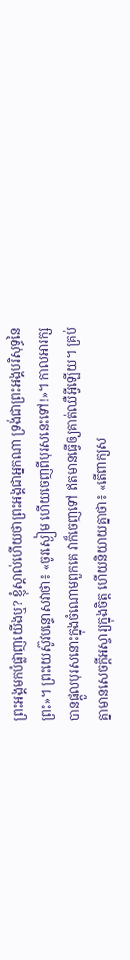ព្រះអង្គមកបំផ្លាញយើងឬ? ខ្ញុំស្គាល់ហើយថាព្រះអង្គជាអ្នកណា ទ្រង់ជាព្រះអង្គបរិសុទ្ធនៃព្រះ»។ ព្រះយេស៊ូវបន្ទោសវាថា៖ «ចូរស្ងៀម ហើយចេញពីបុរសនេះទៅ!»។ កាលអារក្សបានផ្តួលបុរសនោះក្នុងចំណោមពួកគេ វាក៏ចេញទៅ ឥតមានធ្វើឲ្យគាត់ឈឺអ្វីឡើយ។ គ្រប់គ្នាមានសេចក្ដីអស្ចារ្យក្នុងចិត្ត ហើយនិយាយគ្នាថា៖ «តើពាក្យស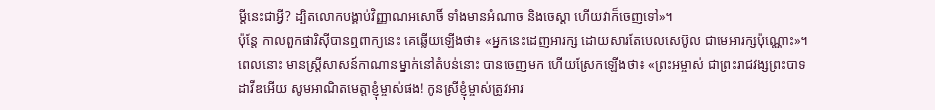ម្ដីនេះជាអ្វី? ដ្បិតលោកបង្គាប់វិញ្ញាណអសោចិ៍ ទាំងមានអំណាច និងចេស្ដា ហើយវាក៏ចេញទៅ»។
ប៉ុន្តែ កាលពួកផារិស៊ីបានឮពាក្យនេះ គេឆ្លើយឡើងថា៖ «អ្នកនេះដេញអារក្ស ដោយសារតែបេលសេប៊ូល ជាមេអារក្សប៉ុណ្ណោះ»។
ពេលនោះ មានស្ត្រីសាសន៍កាណានម្នាក់នៅតំបន់នោះ បានចេញមក ហើយស្រែកឡើងថា៖ «ព្រះអម្ចាស់ ជាព្រះរាជវង្សព្រះបាទដាវីឌអើយ សូមអាណិតមេត្តាខ្ញុំម្ចាស់ផង! កូនស្រីខ្ញុំម្ចាស់ត្រូវអារ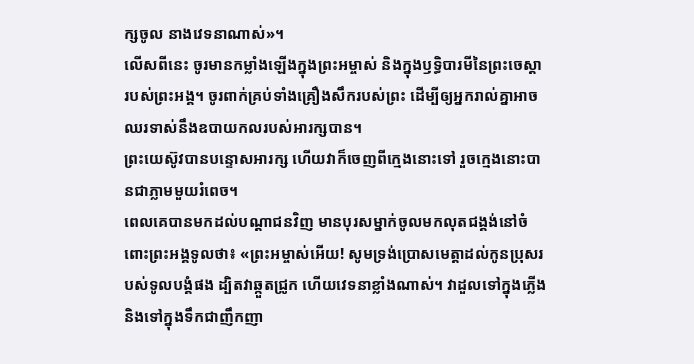ក្សចូល នាងវេទនាណាស់»។
លើសពីនេះ ចូរមានកម្លាំងឡើងក្នុងព្រះអម្ចាស់ និងក្នុងឫទ្ធិបារមីនៃព្រះចេស្តារបស់ព្រះអង្គ។ ចូរពាក់គ្រប់ទាំងគ្រឿងសឹករបស់ព្រះ ដើម្បីឲ្យអ្នករាល់គ្នាអាចឈរទាស់នឹងឧបាយកលរបស់អារក្សបាន។
ព្រះយេស៊ូវបានបន្ទោសអារក្ស ហើយវាក៏ចេញពីក្មេងនោះទៅ រួចក្មេងនោះបានជាភ្លាមមួយរំពេច។
ពេលគេបានមកដល់បណ្ដាជនវិញ មានបុរសម្នាក់ចូលមកលុតជង្គង់នៅចំពោះព្រះអង្គទូលថា៖ «ព្រះអម្ចាស់អើយ! សូមទ្រង់ប្រោសមេត្តាដល់កូនប្រុសរបស់ទូលបង្គំផង ដ្បិតវាឆ្កួតជ្រូក ហើយវេទនាខ្លាំងណាស់។ វាដួលទៅក្នុងភ្លើង និងទៅក្នុងទឹកជាញឹកញា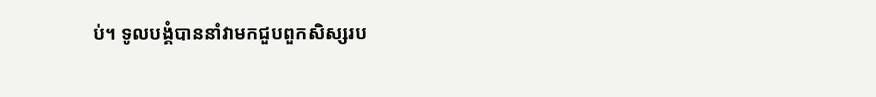ប់។ ទូលបង្គំបាននាំវាមកជួបពួកសិស្សរប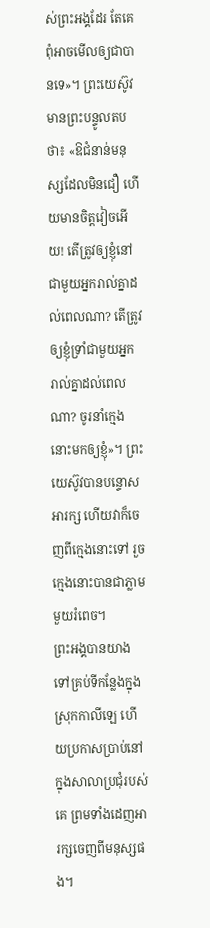ស់ព្រះអង្គដែរ តែគេពុំអាចមើលឲ្យជាបានទេ»។ ព្រះយេស៊ូវមានព្រះបន្ទូលតបថា៖ «ឱជំនាន់មនុស្សដែលមិនជឿ ហើយមានចិត្តវៀចអើយ! តើត្រូវឲ្យខ្ញុំនៅជាមួយអ្នករាល់គ្នាដល់ពេលណា? តើត្រូវឲ្យខ្ញុំទ្រាំជាមួយអ្នករាល់គ្នាដល់ពេលណា? ចូរនាំក្មេងនោះមកឲ្យខ្ញុំ»។ ព្រះយេស៊ូវបានបន្ទោសអារក្ស ហើយវាក៏ចេញពីក្មេងនោះទៅ រួចក្មេងនោះបានជាភ្លាមមួយរំពេច។
ព្រះអង្គបានយាងទៅគ្រប់ទីកន្លែងក្នុងស្រុកកាលីឡេ ហើយប្រកាសប្រាប់នៅក្នុងសាលាប្រជុំរបស់គេ ព្រមទាំងដេញអារក្សចេញពីមនុស្សផង។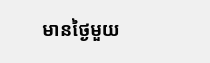មានថ្ងៃមួយ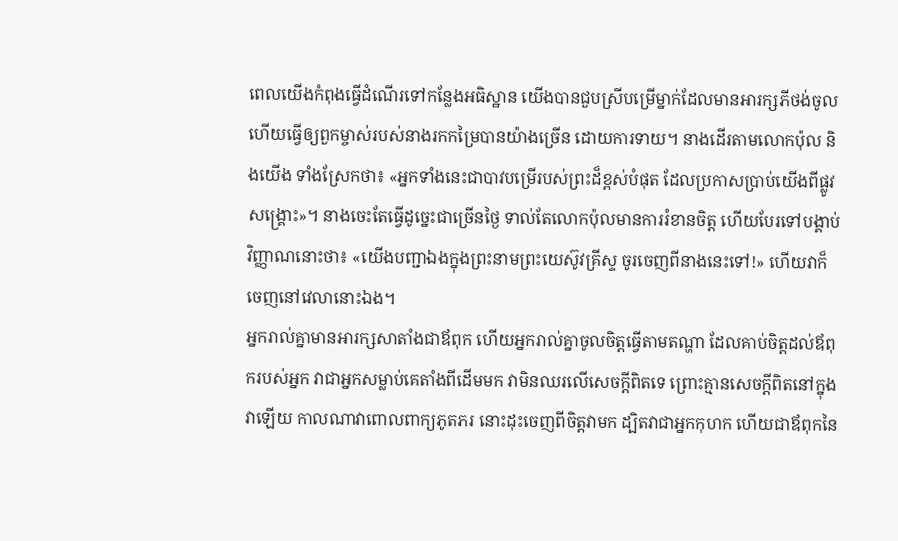ពេលយើងកំពុងធ្វើដំណើរទៅកន្លែងអធិស្ឋាន យើងបានជួបស្រីបម្រើម្នាក់ដែលមានអារក្សភីថង់ចូល ហើយធ្វើឲ្យពួកម្ចាស់របស់នាងរកកម្រៃបានយ៉ាងច្រើន ដោយការទាយ។ នាងដើរតាមលោកប៉ុល និងយើង ទាំងស្រែកថា៖ «អ្នកទាំងនេះជាបាវបម្រើរបស់ព្រះដ៏ខ្ពស់បំផុត ដែលប្រកាសប្រាប់យើងពីផ្លូវសង្គ្រោះ»។ នាងចេះតែធ្វើដូច្នេះជាច្រើនថ្ងៃ ទាល់តែលោកប៉ុលមានការរំខានចិត្ត ហើយបែរទៅបង្គាប់វិញ្ញាណនោះថា៖ «យើងបញ្ជាឯងក្នុងព្រះនាមព្រះយេស៊ូវគ្រីស្ទ ចូរចេញពីនាងនេះទៅ!» ហើយវាក៏ចេញនៅវេលានោះឯង។
អ្នករាល់គ្នាមានអារក្សសាតាំងជាឪពុក ហើយអ្នករាល់គ្នាចូលចិត្តធ្វើតាមតណ្ហា ដែលគាប់ចិត្តដល់ឪពុករបស់អ្នក វាជាអ្នកសម្លាប់គេតាំងពីដើមមក វាមិនឈរលើសេចក្តីពិតទេ ព្រោះគ្មានសេចក្តីពិតនៅក្នុងវាឡើយ កាលណាវាពោលពាក្យភូតភរ នោះដុះចេញពីចិត្តវាមក ដ្បិតវាជាអ្នកកុហក ហើយជាឪពុកនៃ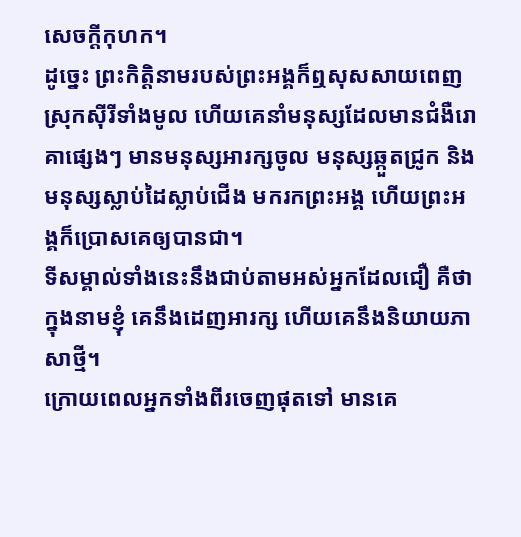សេចក្តីកុហក។
ដូច្នេះ ព្រះកិត្តិនាមរបស់ព្រះអង្គក៏ឮសុសសាយពេញស្រុកស៊ីរីទាំងមូល ហើយគេនាំមនុស្សដែលមានជំងឺរោគាផ្សេងៗ មានមនុស្សអារក្សចូល មនុស្សឆ្កួតជ្រូក និងមនុស្សស្លាប់ដៃស្លាប់ជើង មករកព្រះអង្គ ហើយព្រះអង្គក៏ប្រោសគេឲ្យបានជា។
ទីសម្គាល់ទាំងនេះនឹងជាប់តាមអស់អ្នកដែលជឿ គឺថា ក្នុងនាមខ្ញុំ គេនឹងដេញអារក្ស ហើយគេនឹងនិយាយភាសាថ្មី។
ក្រោយពេលអ្នកទាំងពីរចេញផុតទៅ មានគេ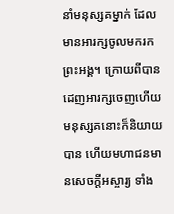នាំមនុស្សគម្នាក់ ដែលមានអារក្សចូលមករកព្រះអង្គ។ ក្រោយពីបានដេញអារក្សចេញហើយ មនុស្សគនោះក៏និយាយបាន ហើយមហាជនមានសេចក្តីអស្ចារ្យ ទាំង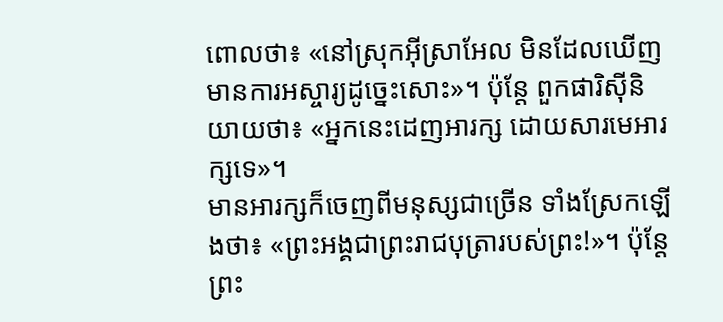ពោលថា៖ «នៅស្រុកអ៊ីស្រាអែល មិនដែលឃើញមានការអស្ចារ្យដូច្នេះសោះ»។ ប៉ុន្តែ ពួកផារិស៊ីនិយាយថា៖ «អ្នកនេះដេញអារក្ស ដោយសារមេអារក្សទេ»។
មានអារក្សក៏ចេញពីមនុស្សជាច្រើន ទាំងស្រែកឡើងថា៖ «ព្រះអង្គជាព្រះរាជបុត្រារបស់ព្រះ!»។ ប៉ុន្តែ ព្រះ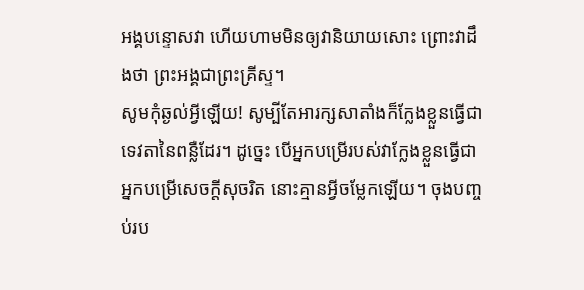អង្គបន្ទោសវា ហើយហាមមិនឲ្យវានិយាយសោះ ព្រោះវាដឹងថា ព្រះអង្គជាព្រះគ្រីស្ទ។
សូមកុំឆ្ងល់អ្វីឡើយ! សូម្បីតែអារក្សសាតាំងក៏ក្លែងខ្លួនធ្វើជាទេវតានៃពន្លឺដែរ។ ដូច្នេះ បើអ្នកបម្រើរបស់វាក្លែងខ្លួនធ្វើជាអ្នកបម្រើសេចក្តីសុចរិត នោះគ្មានអ្វីចម្លែកឡើយ។ ចុងបញ្ចប់រប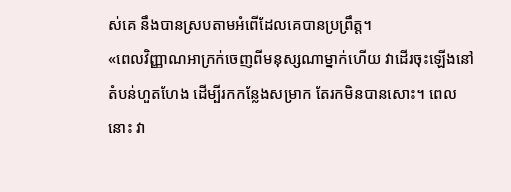ស់គេ នឹងបានស្របតាមអំពើដែលគេបានប្រព្រឹត្ត។
«ពេលវិញ្ញាណអាក្រក់ចេញពីមនុស្សណាម្នាក់ហើយ វាដើរចុះឡើងនៅតំបន់ហួតហែង ដើម្បីរកកន្លែងសម្រាក តែរកមិនបានសោះ។ ពេលនោះ វា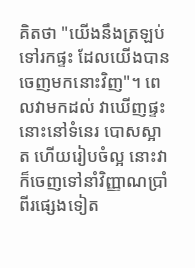គិតថា "យើងនឹងត្រឡប់ទៅរកផ្ទះ ដែលយើងបានចេញមកនោះវិញ"។ ពេលវាមកដល់ វាឃើញផ្ទះនោះនៅទំនេរ បោសស្អាត ហើយរៀបចំល្អ នោះវាក៏ចេញទៅនាំវិញ្ញាណប្រាំពីរផ្សេងទៀត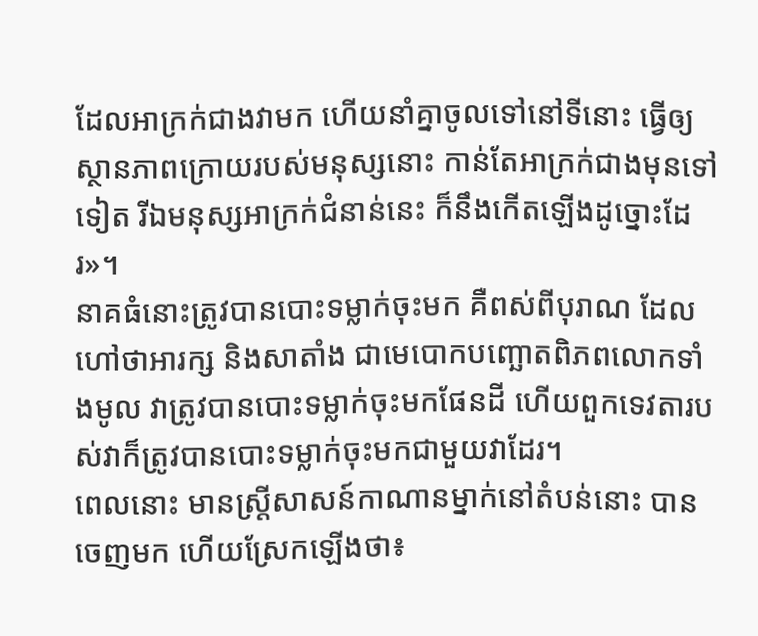ដែលអាក្រក់ជាងវាមក ហើយនាំគ្នាចូលទៅនៅទីនោះ ធ្វើឲ្យស្ថានភាពក្រោយរបស់មនុស្សនោះ កាន់តែអាក្រក់ជាងមុនទៅទៀត រីឯមនុស្សអាក្រក់ជំនាន់នេះ ក៏នឹងកើតឡើងដូច្នោះដែរ»។
នាគធំនោះត្រូវបានបោះទម្លាក់ចុះមក គឺពស់ពីបុរាណ ដែលហៅថាអារក្ស និងសាតាំង ជាមេបោកបញ្ឆោតពិភពលោកទាំងមូល វាត្រូវបានបោះទម្លាក់ចុះមកផែនដី ហើយពួកទេវតារបស់វាក៏ត្រូវបានបោះទម្លាក់ចុះមកជាមួយវាដែរ។
ពេលនោះ មានស្ត្រីសាសន៍កាណានម្នាក់នៅតំបន់នោះ បានចេញមក ហើយស្រែកឡើងថា៖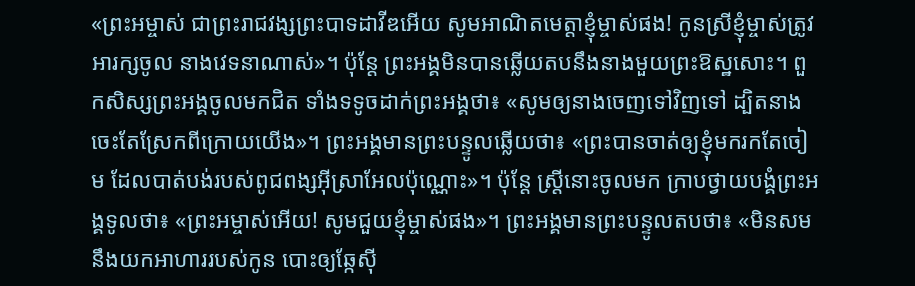«ព្រះអម្ចាស់ ជាព្រះរាជវង្សព្រះបាទដាវីឌអើយ សូមអាណិតមេត្តាខ្ញុំម្ចាស់ផង! កូនស្រីខ្ញុំម្ចាស់ត្រូវអារក្សចូល នាងវេទនាណាស់»។ ប៉ុន្តែ ព្រះអង្គមិនបានឆ្លើយតបនឹងនាងមួយព្រះឱស្ឋសោះ។ ពួកសិស្សព្រះអង្គចូលមកជិត ទាំងទទូចដាក់ព្រះអង្គថា៖ «សូមឲ្យនាងចេញទៅវិញទៅ ដ្បិតនាងចេះតែស្រែកពីក្រោយយើង»។ ព្រះអង្គមានព្រះបន្ទូលឆ្លើយថា៖ «ព្រះបានចាត់ឲ្យខ្ញុំមករកតែចៀម ដែលបាត់បង់របស់ពូជពង្សអ៊ីស្រាអែលប៉ុណ្ណោះ»។ ប៉ុន្តែ ស្ត្រីនោះចូលមក ក្រាបថ្វាយបង្គំព្រះអង្គទូលថា៖ «ព្រះអម្ចាស់អើយ! សូមជួយខ្ញុំម្ចាស់ផង»។ ព្រះអង្គមានព្រះបន្ទូលតបថា៖ «មិនសមនឹងយកអាហាររបស់កូន បោះឲ្យឆ្កែស៊ី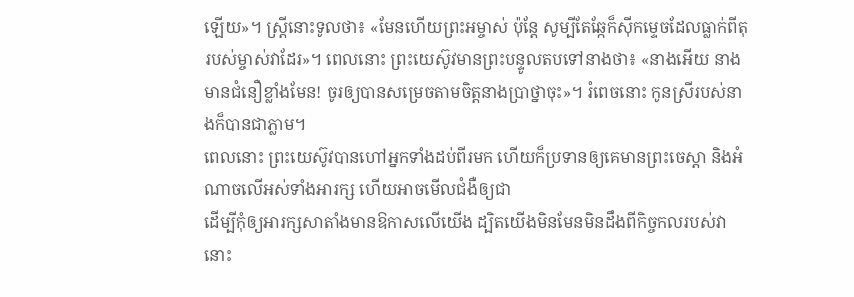ឡើយ»។ ស្ត្រីនោះទូលថា៖ «មែនហើយព្រះអម្ចាស់ ប៉ុន្តែ សូម្បីតែឆ្កែក៏ស៊ីកម្ទេចដែលធ្លាក់ពីតុរបស់ម្ចាស់វាដែរ»។ ពេលនោះ ព្រះយេស៊ូវមានព្រះបន្ទូលតបទៅនាងថា៖ «នាងអើយ នាងមានជំនឿខ្លាំងមែន! ចូរឲ្យបានសម្រេចតាមចិត្តនាងប្រាថ្នាចុះ»។ រំពេចនោះ កូនស្រីរបស់នាងក៏បានជាភ្លាម។
ពេលនោះ ព្រះយេស៊ូវបានហៅអ្នកទាំងដប់ពីរមក ហើយក៏ប្រទានឲ្យគេមានព្រះចេស្តា និងអំណាចលើអស់ទាំងអារក្ស ហើយអាចមើលជំងឺឲ្យជា
ដើម្បីកុំឲ្យអារក្សសាតាំងមានឱកាសលើយើង ដ្បិតយើងមិនមែនមិនដឹងពីកិច្ចកលរបស់វានោះ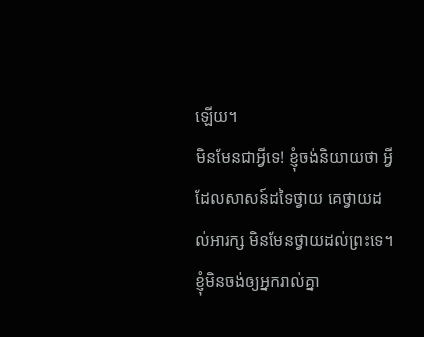ឡើយ។
មិនមែនជាអ្វីទេ! ខ្ញុំចង់និយាយថា អ្វីដែលសាសន៍ដទៃថ្វាយ គេថ្វាយដល់អារក្ស មិនមែនថ្វាយដល់ព្រះទេ។ ខ្ញុំមិនចង់ឲ្យអ្នករាល់គ្នា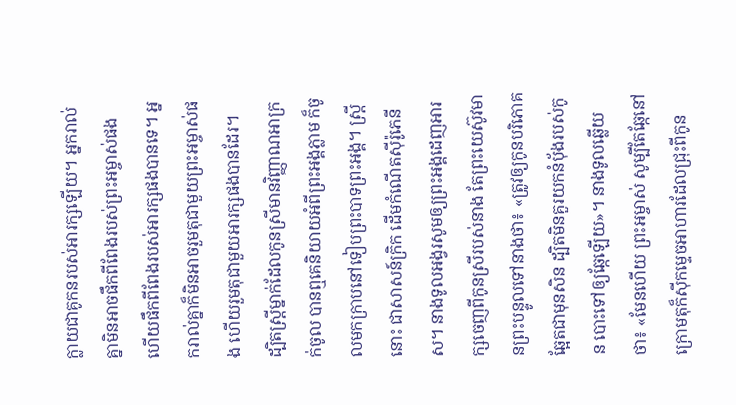ក្លាយជាគូកនរបស់អារក្សឡើយ។ អ្នករាល់គ្នាមិនអាចផឹកពីពែងរបស់ព្រះអម្ចាស់ផង ហើយផឹកពីពែងរបស់អារក្សផងបានទេ។ អ្នករាល់គ្នាក៏មិនអាចរួមតុជាមួយព្រះអម្ចាស់ផង ហើយរួមតុជាមួយអារក្សផងបានដែរ។
ដ្បិតស្ត្រីម្នាក់ដែលកូនស្រីមានវិញ្ញាណអាក្រក់ចូល បានឮគេនិយាយអំពីព្រះអង្គភ្លាម ក៏ចូលមកក្រាបនៅទៀបព្រះបាទព្រះអង្គ។ ស្ត្រីនោះ ជាសាសន៍ក្រិក ដើមកំណើតស៊ីរ៉ូភេនីស។ នាងទូលអង្វរសូមឲ្យព្រះអង្គដេញអារក្សចេញពីកូនស្រីរបស់នាង តែព្រះយេស៊ូវមានព្រះបន្ទូលទៅនាងថា៖ «ត្រូវឲ្យកូនបរិភោគឆ្អែតជាមុនសិន ដ្បិតមិនគួរយកនំប៉័ងរបស់កូន បោះទៅឲ្យឆ្កែឡើយ»។ នាងទូលឆ្លើយថា៖ «មែនហើយ ព្រះអម្ចាស់ សូម្បីតែឆ្កែនៅក្រោមតុក៏ស៊ីកម្ទេចអាហារដែលជ្រុះពីកូន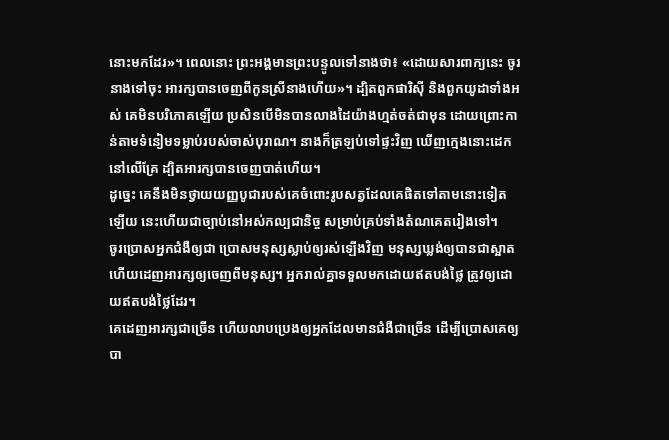នោះមកដែរ»។ ពេលនោះ ព្រះអង្គមានព្រះបន្ទូលទៅនាងថា៖ «ដោយសារពាក្យនេះ ចូរនាងទៅចុះ អារក្សបានចេញពីកូនស្រីនាងហើយ»។ ដ្បិតពួកផារិស៊ី និងពួកយូដាទាំងអស់ គេមិនបរិភោគឡើយ ប្រសិនបើមិនបានលាងដៃយ៉ាងហ្មត់ចត់ជាមុន ដោយព្រោះកាន់តាមទំនៀមទម្លាប់របស់ចាស់បុរាណ។ នាងក៏ត្រឡប់ទៅផ្ទះវិញ ឃើញក្មេងនោះដេកនៅលើគ្រែ ដ្បិតអារក្សបានចេញបាត់ហើយ។
ដូច្នេះ គេនឹងមិនថ្វាយយញ្ញបូជារបស់គេចំពោះរូបសត្វដែលគេផិតទៅតាមនោះទៀតឡើយ នេះហើយជាច្បាប់នៅអស់កល្បជានិច្ច សម្រាប់គ្រប់ទាំងតំណគេតរៀងទៅ។
ចូរប្រោសអ្នកជំងឺឲ្យជា ប្រោសមនុស្សស្លាប់ឲ្យរស់ឡើងវិញ មនុស្សឃ្លង់ឲ្យបានជាស្អាត ហើយដេញអារក្សឲ្យចេញពីមនុស្ស។ អ្នករាល់គ្នាទទួលមកដោយឥតបង់ថ្លៃ ត្រូវឲ្យដោយឥតបង់ថ្លៃដែរ។
គេដេញអារក្សជាច្រើន ហើយលាបប្រេងឲ្យអ្នកដែលមានជំងឺជាច្រើន ដើម្បីប្រោសគេឲ្យបា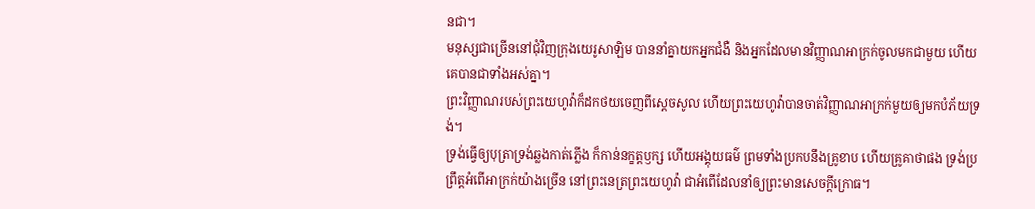នជា។
មនុស្សជាច្រើននៅជុំវិញក្រុងយេរូសាឡិម បាននាំគ្នាយកអ្នកជំងឺ និងអ្នកដែលមានវិញ្ញាណអាក្រក់ចូលមកជាមួយ ហើយគេបានជាទាំងអស់គ្នា។
ព្រះវិញ្ញាណរបស់ព្រះយេហូវ៉ាក៏ដកថយចេញពីស្ដេចសូល ហើយព្រះយេហូវ៉ាបានចាត់វិញ្ញាណអាក្រក់មួយឲ្យមកបំភ័យទ្រង់។
ទ្រង់ធ្វើឲ្យបុត្រាទ្រង់ឆ្លងកាត់ភ្លើង ក៏កាន់នក្ខត្តឫក្ស ហើយអង្គុយធម៌ ព្រមទាំងប្រកបនឹងគ្រូខាប ហើយគ្រូគាថាផង ទ្រង់ប្រព្រឹត្តអំពើអាក្រក់យ៉ាងច្រើន នៅព្រះនេត្រព្រះយេហូវ៉ា ជាអំពើដែលនាំឲ្យព្រះមានសេចក្ដីក្រោធ។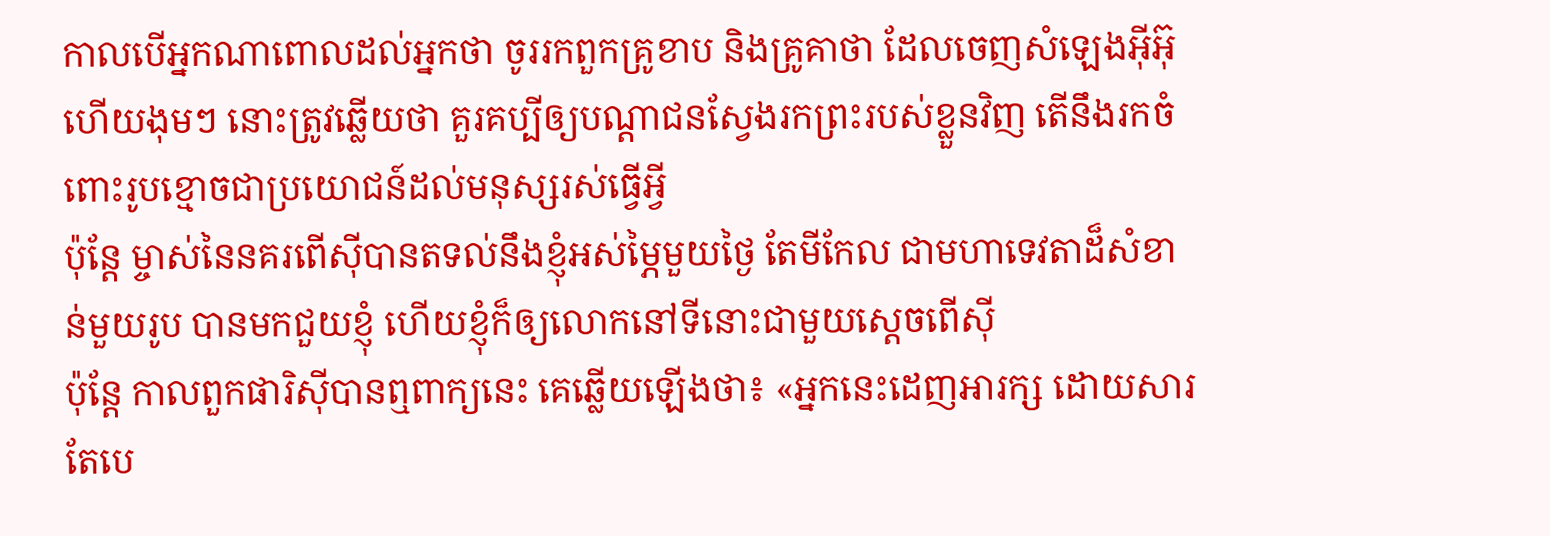កាលបើអ្នកណាពោលដល់អ្នកថា ចូររកពួកគ្រូខាប និងគ្រូគាថា ដែលចេញសំឡេងអ៊ីអ៊ុ ហើយងុមៗ នោះត្រូវឆ្លើយថា គួរគប្បីឲ្យបណ្ដាជនស្វែងរកព្រះរបស់ខ្លួនវិញ តើនឹងរកចំពោះរូបខ្មោចជាប្រយោជន៍ដល់មនុស្សរស់ធ្វើអ្វី
ប៉ុន្តែ ម្ចាស់នៃនគរពើស៊ីបានតទល់នឹងខ្ញុំអស់ម្ភៃមួយថ្ងៃ តែមីកែល ជាមហាទេវតាដ៏សំខាន់មួយរូប បានមកជួយខ្ញុំ ហើយខ្ញុំក៏ឲ្យលោកនៅទីនោះជាមួយស្តេចពើស៊ី
ប៉ុន្តែ កាលពួកផារិស៊ីបានឮពាក្យនេះ គេឆ្លើយឡើងថា៖ «អ្នកនេះដេញអារក្ស ដោយសារតែបេ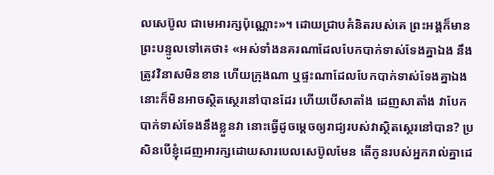លសេប៊ូល ជាមេអារក្សប៉ុណ្ណោះ»។ ដោយជ្រាបគំនិតរបស់គេ ព្រះអង្គក៏មានព្រះបន្ទូលទៅគេថា៖ «អស់ទាំងនគរណាដែលបែកបាក់ទាស់ទែងគ្នាឯង នឹងត្រូវវិនាសមិនខាន ហើយក្រុងណា ឬផ្ទះណាដែលបែកបាក់ទាស់ទែងគ្នាឯង នោះក៏មិនអាចស្ថិតស្ថេរនៅបានដែរ ហើយបើសាតាំង ដេញសាតាំង វាបែកបាក់ទាស់ទែងនឹងខ្លួនវា នោះធ្វើដូចម្តេចឲ្យរាជ្យរបស់វាស្ថិតស្ថេរនៅបាន? ប្រសិនបើខ្ញុំដេញអារក្សដោយសារបេលសេប៊ូលមែន តើកូនរបស់អ្នករាល់គ្នាដេ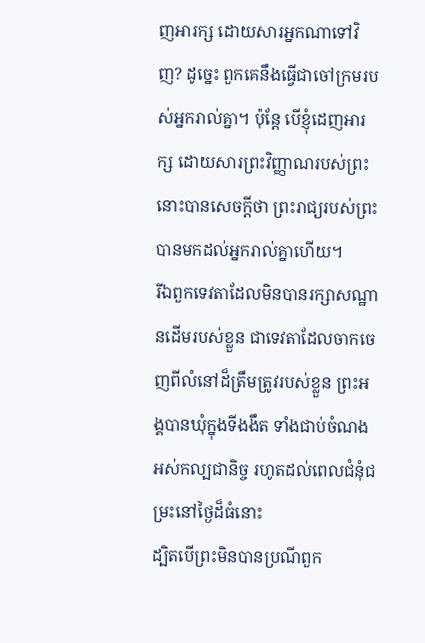ញអារក្ស ដោយសារអ្នកណាទៅវិញ? ដូច្នេះ ពួកគេនឹងធ្វើជាចៅក្រមរបស់អ្នករាល់គ្នា។ ប៉ុន្តែ បើខ្ញុំដេញអារក្ស ដោយសារព្រះវិញ្ញាណរបស់ព្រះ នោះបានសេចក្ដីថា ព្រះរាជ្យរបស់ព្រះបានមកដល់អ្នករាល់គ្នាហើយ។
រីឯពួកទេវតាដែលមិនបានរក្សាសណ្ឋានដើមរបស់ខ្លួន ជាទេវតាដែលចាកចេញពីលំនៅដ៏ត្រឹមត្រូវរបស់ខ្លួន ព្រះអង្គបានឃុំក្នុងទីងងឹត ទាំងជាប់ចំណងអស់កល្បជានិច្ច រហូតដល់ពេលជំនុំជម្រះនៅថ្ងៃដ៏ធំនោះ
ដ្បិតបើព្រះមិនបានប្រណីពួក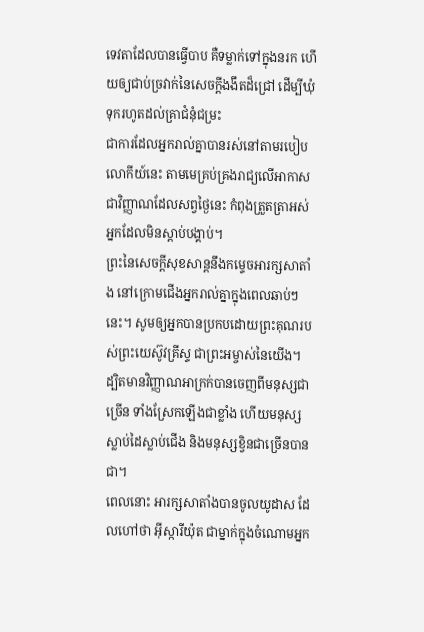ទេវតាដែលបានធ្វើបាប គឺទម្លាក់ទៅក្នុងនរក ហើយឲ្យជាប់ច្រវាក់នៃសេចក្ដីងងឹតដ៏ជ្រៅ ដើម្បីឃុំទុករហូតដល់គ្រាជំនុំជម្រះ
ជាការដែលអ្នករាល់គ្នាបានរស់នៅតាមរបៀបលោកីយ៍នេះ តាមមេគ្រប់គ្រងរាជ្យលើអាកាស ជាវិញ្ញាណដែលសព្វថ្ងៃនេះ កំពុងត្រួតត្រាអស់អ្នកដែលមិនស្ដាប់បង្គាប់។
ព្រះនៃសេចក្តីសុខសាន្តនឹងកម្ទេចអារក្សសាតាំង នៅក្រោមជើងអ្នករាល់គ្នាក្នុងពេលឆាប់ៗនេះ។ សូមឲ្យអ្នកបានប្រកបដោយព្រះគុណរបស់ព្រះយេស៊ូវគ្រីស្ទ ជាព្រះអម្ចាស់នៃយើង។
ដ្បិតមានវិញ្ញាណអាក្រក់បានចេញពីមនុស្សជាច្រើន ទាំងស្រែកឡើងជាខ្លាំង ហើយមនុស្សស្លាប់ដៃស្លាប់ជើង និងមនុស្សខ្វិនជាច្រើនបានជា។
ពេលនោះ អារក្សសាតាំងបានចូលយូដាស ដែលហៅថា អ៊ីស្ការីយ៉ុត ជាម្នាក់ក្នុងចំណោមអ្នក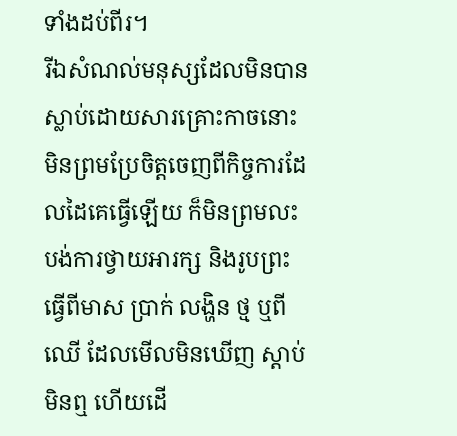ទាំងដប់ពីរ។
រីឯសំណល់មនុស្សដែលមិនបានស្លាប់ដោយសារគ្រោះកាចនោះ មិនព្រមប្រែចិត្តចេញពីកិច្ចការដែលដៃគេធ្វើឡើយ ក៏មិនព្រមលះបង់ការថ្វាយអារក្ស និងរូបព្រះធ្វើពីមាស ប្រាក់ លង្ហិន ថ្ម ឬពីឈើ ដែលមើលមិនឃើញ ស្តាប់មិនឮ ហើយដើ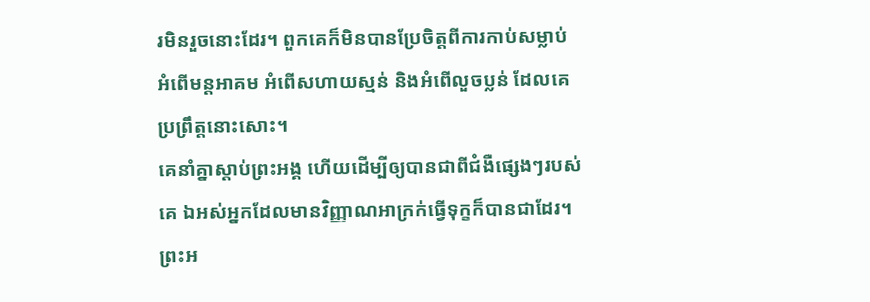រមិនរួចនោះដែរ។ ពួកគេក៏មិនបានប្រែចិត្តពីការកាប់សម្លាប់ អំពើមន្តអាគម អំពើសហាយស្មន់ និងអំពើលួចប្លន់ ដែលគេប្រព្រឹត្តនោះសោះ។
គេនាំគ្នាស្តាប់ព្រះអង្គ ហើយដើម្បីឲ្យបានជាពីជំងឺផ្សេងៗរបស់គេ ឯអស់អ្នកដែលមានវិញ្ញាណអាក្រក់ធ្វើទុក្ខក៏បានជាដែរ។
ព្រះអ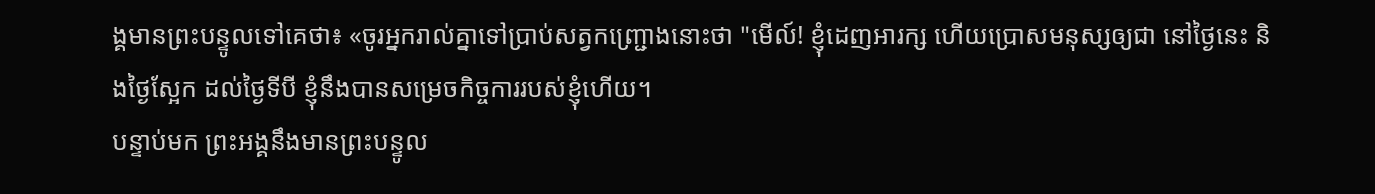ង្គមានព្រះបន្ទូលទៅគេថា៖ «ចូរអ្នករាល់គ្នាទៅប្រាប់សត្វកញ្ជ្រោងនោះថា "មើល៍! ខ្ញុំដេញអារក្ស ហើយប្រោសមនុស្សឲ្យជា នៅថ្ងៃនេះ និងថ្ងៃស្អែក ដល់ថ្ងៃទីបី ខ្ញុំនឹងបានសម្រេចកិច្ចការរបស់ខ្ញុំហើយ។
បន្ទាប់មក ព្រះអង្គនឹងមានព្រះបន្ទូល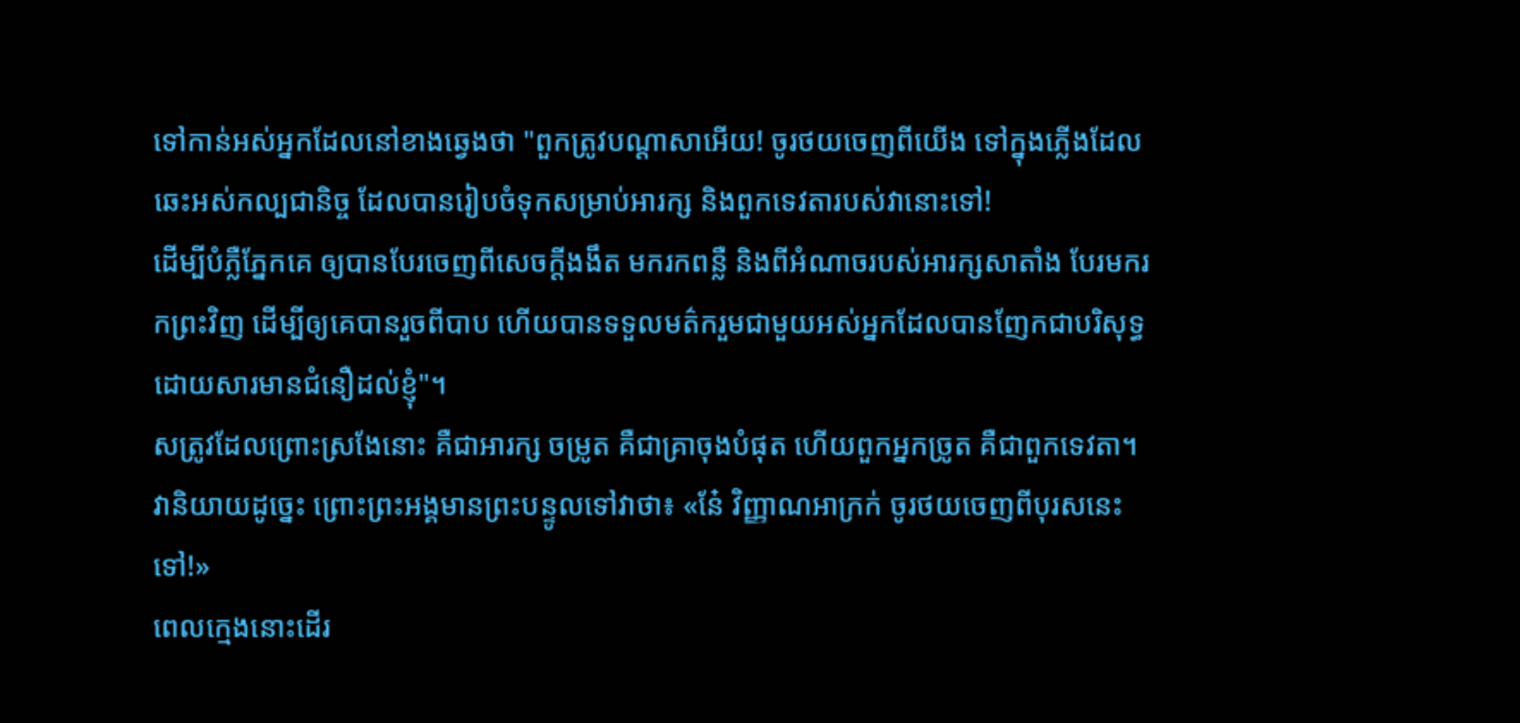ទៅកាន់អស់អ្នកដែលនៅខាងឆ្វេងថា "ពួកត្រូវបណ្តាសាអើយ! ចូរថយចេញពីយើង ទៅក្នុងភ្លើងដែលឆេះអស់កល្បជានិច្ច ដែលបានរៀបចំទុកសម្រាប់អារក្ស និងពួកទេវតារបស់វានោះទៅ!
ដើម្បីបំភ្លឺភ្នែកគេ ឲ្យបានបែរចេញពីសេចក្តីងងឹត មករកពន្លឺ និងពីអំណាចរបស់អារក្សសាតាំង បែរមករកព្រះវិញ ដើម្បីឲ្យគេបានរួចពីបាប ហើយបានទទួលមត៌ករួមជាមួយអស់អ្នកដែលបានញែកជាបរិសុទ្ធ ដោយសារមានជំនឿដល់ខ្ញុំ"។
សត្រូវដែលព្រោះស្រងែនោះ គឺជាអារក្ស ចម្រូត គឺជាគ្រាចុងបំផុត ហើយពួកអ្នកច្រូត គឺជាពួកទេវតា។
វានិយាយដូច្នេះ ព្រោះព្រះអង្គមានព្រះបន្ទូលទៅវាថា៖ «នែ៎ វិញ្ញាណអាក្រក់ ចូរថយចេញពីបុរសនេះទៅ!»
ពេលក្មេងនោះដើរ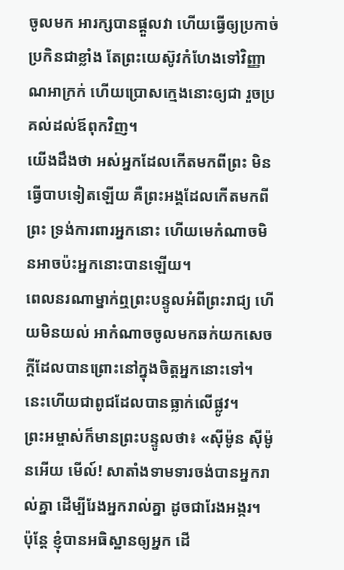ចូលមក អារក្សបានផ្តួលវា ហើយធ្វើឲ្យប្រកាច់ប្រកិនជាខ្លាំង តែព្រះយេស៊ូវកំហែងទៅវិញ្ញាណអាក្រក់ ហើយប្រោសក្មេងនោះឲ្យជា រួចប្រគល់ដល់ឪពុកវិញ។
យើងដឹងថា អស់អ្នកដែលកើតមកពីព្រះ មិនធ្វើបាបទៀតឡើយ គឺព្រះអង្គដែលកើតមកពីព្រះ ទ្រង់ការពារអ្នកនោះ ហើយមេកំណាចមិនអាចប៉ះអ្នកនោះបានឡើយ។
ពេលនរណាម្នាក់ឮព្រះបន្ទូលអំពីព្រះរាជ្យ ហើយមិនយល់ អាកំណាចចូលមកឆក់យកសេចក្តីដែលបានព្រោះនៅក្នុងចិត្តអ្នកនោះទៅ។ នេះហើយជាពូជដែលបានធ្លាក់លើផ្លូវ។
ព្រះអម្ចាស់ក៏មានព្រះបន្ទូលថា៖ «ស៊ីម៉ូន ស៊ីម៉ូនអើយ មើល៍! សាតាំងទាមទារចង់បានអ្នករាល់គ្នា ដើម្បីរែងអ្នករាល់គ្នា ដូចជារែងអង្ករ។ ប៉ុន្តែ ខ្ញុំបានអធិស្ឋានឲ្យអ្នក ដើ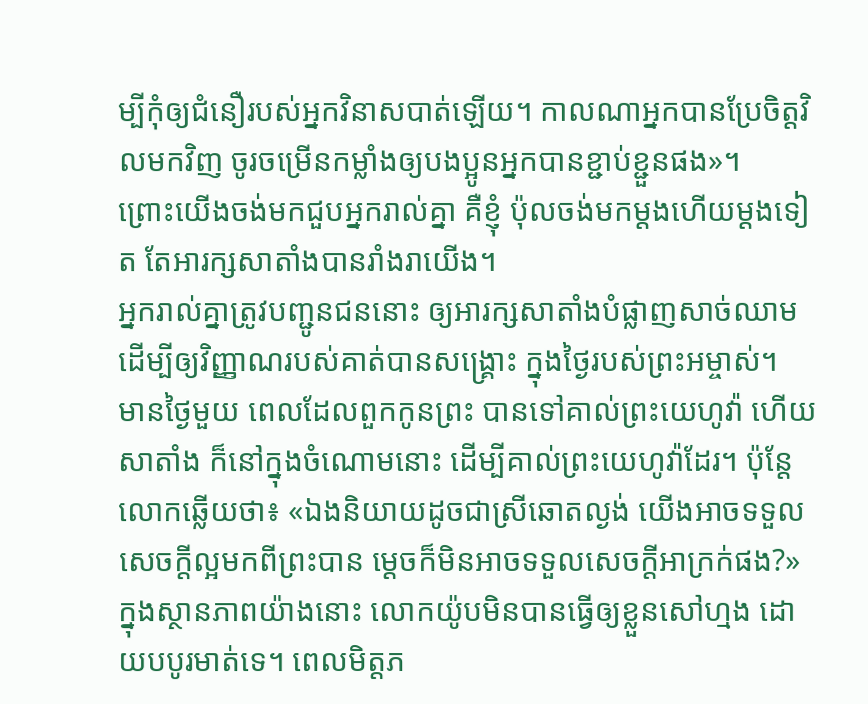ម្បីកុំឲ្យជំនឿរបស់អ្នកវិនាសបាត់ឡើយ។ កាលណាអ្នកបានប្រែចិត្តវិលមកវិញ ចូរចម្រើនកម្លាំងឲ្យបងប្អូនអ្នកបានខ្ជាប់ខ្ជួនផង»។
ព្រោះយើងចង់មកជួបអ្នករាល់គ្នា គឺខ្ញុំ ប៉ុលចង់មកម្តងហើយម្តងទៀត តែអារក្សសាតាំងបានរាំងរាយើង។
អ្នករាល់គ្នាត្រូវបញ្ជូនជននោះ ឲ្យអារក្សសាតាំងបំផ្លាញសាច់ឈាម ដើម្បីឲ្យវិញ្ញាណរបស់គាត់បានសង្គ្រោះ ក្នុងថ្ងៃរបស់ព្រះអម្ចាស់។
មានថ្ងៃមួយ ពេលដែលពួកកូនព្រះ បានទៅគាល់ព្រះយេហូវ៉ា ហើយសាតាំង ក៏នៅក្នុងចំណោមនោះ ដើម្បីគាល់ព្រះយេហូវ៉ាដែរ។ ប៉ុន្តែ លោកឆ្លើយថា៖ «ឯងនិយាយដូចជាស្រីឆោតល្ងង់ យើងអាចទទួលសេចក្ដីល្អមកពីព្រះបាន ម្ដេចក៏មិនអាចទទួលសេចក្ដីអាក្រក់ផង?» ក្នុងស្ថានភាពយ៉ាងនោះ លោកយ៉ូបមិនបានធ្វើឲ្យខ្លួនសៅហ្មង ដោយបបូរមាត់ទេ។ ពេលមិត្តភ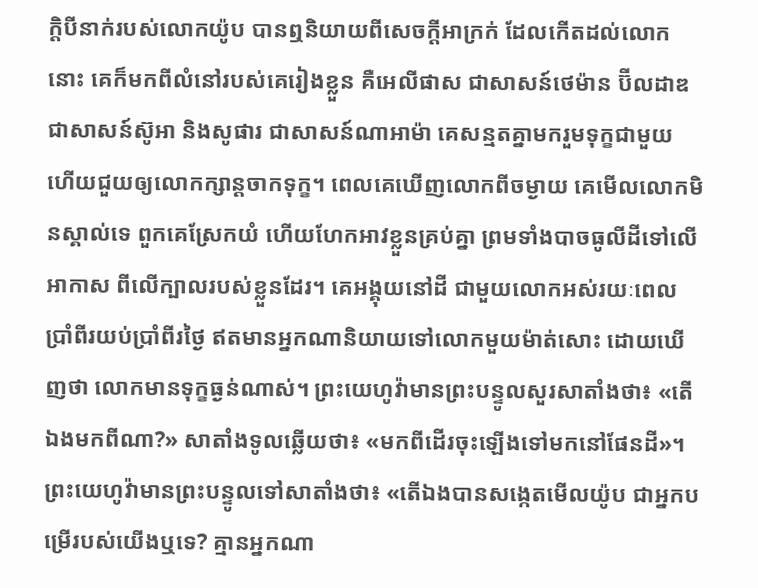ក្ដិបីនាក់របស់លោកយ៉ូប បានឮនិយាយពីសេចក្ដីអាក្រក់ ដែលកើតដល់លោកនោះ គេក៏មកពីលំនៅរបស់គេរៀងខ្លួន គឺអេលីផាស ជាសាសន៍ថេម៉ាន ប៊ីលដាឌ ជាសាសន៍ស៊ូអា និងសូផារ ជាសាសន៍ណាអាម៉ា គេសន្មតគ្នាមករួមទុក្ខជាមួយ ហើយជួយឲ្យលោកក្សាន្តចាកទុក្ខ។ ពេលគេឃើញលោកពីចម្ងាយ គេមើលលោកមិនស្គាល់ទេ ពួកគេស្រែកយំ ហើយហែកអាវខ្លួនគ្រប់គ្នា ព្រមទាំងបាចធូលីដីទៅលើអាកាស ពីលើក្បាលរបស់ខ្លួនដែរ។ គេអង្គុយនៅដី ជាមួយលោកអស់រយៈពេលប្រាំពីរយប់ប្រាំពីរថ្ងៃ ឥតមានអ្នកណានិយាយទៅលោកមួយម៉ាត់សោះ ដោយឃើញថា លោកមានទុក្ខធ្ងន់ណាស់។ ព្រះយេហូវ៉ាមានព្រះបន្ទូលសួរសាតាំងថា៖ «តើឯងមកពីណា?» សាតាំងទូលឆ្លើយថា៖ «មកពីដើរចុះឡើងទៅមកនៅផែនដី»។ ព្រះយេហូវ៉ាមានព្រះបន្ទូលទៅសាតាំងថា៖ «តើឯងបានសង្កេតមើលយ៉ូប ជាអ្នកបម្រើរបស់យើងឬទេ? គ្មានអ្នកណា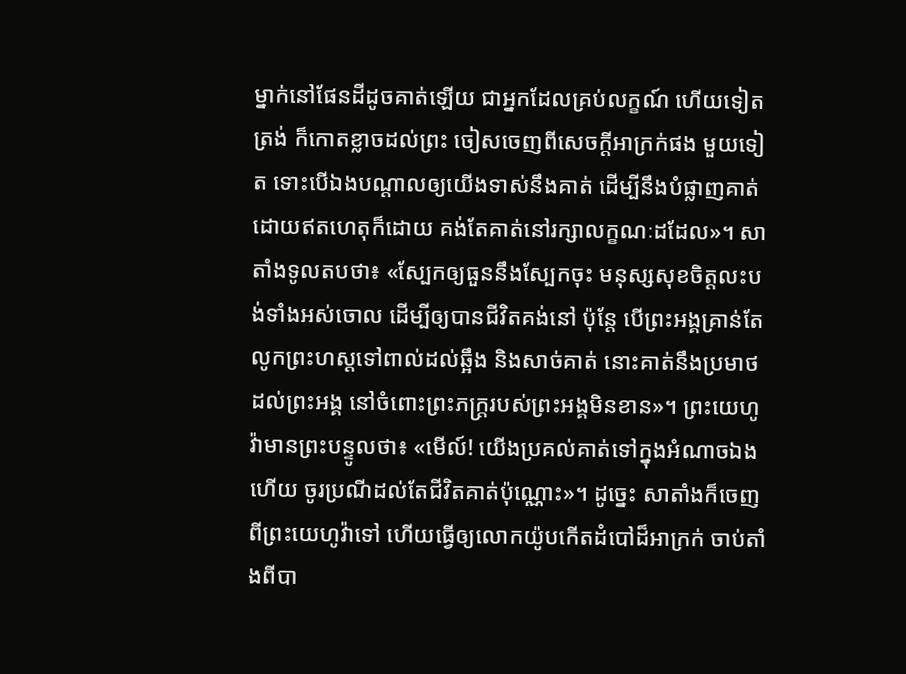ម្នាក់នៅផែនដីដូចគាត់ឡើយ ជាអ្នកដែលគ្រប់លក្ខណ៍ ហើយទៀតត្រង់ ក៏កោតខ្លាចដល់ព្រះ ចៀសចេញពីសេចក្ដីអាក្រក់ផង មួយទៀត ទោះបើឯងបណ្ដាលឲ្យយើងទាស់នឹងគាត់ ដើម្បីនឹងបំផ្លាញគាត់ ដោយឥតហេតុក៏ដោយ គង់តែគាត់នៅរក្សាលក្ខណៈដដែល»។ សាតាំងទូលតបថា៖ «ស្បែកឲ្យធួននឹងស្បែកចុះ មនុស្សសុខចិត្តលះបង់ទាំងអស់ចោល ដើម្បីឲ្យបានជីវិតគង់នៅ ប៉ុន្តែ បើព្រះអង្គគ្រាន់តែលូកព្រះហស្តទៅពាល់ដល់ឆ្អឹង និងសាច់គាត់ នោះគាត់នឹងប្រមាថដល់ព្រះអង្គ នៅចំពោះព្រះភក្ត្ររបស់ព្រះអង្គមិនខាន»។ ព្រះយេហូវ៉ាមានព្រះបន្ទូលថា៖ «មើល៍! យើងប្រគល់គាត់ទៅក្នុងអំណាចឯងហើយ ចូរប្រណីដល់តែជីវិតគាត់ប៉ុណ្ណោះ»។ ដូច្នេះ សាតាំងក៏ចេញពីព្រះយេហូវ៉ាទៅ ហើយធ្វើឲ្យលោកយ៉ូបកើតដំបៅដ៏អាក្រក់ ចាប់តាំងពីបា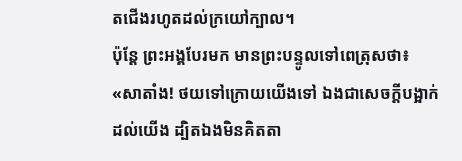តជើងរហូតដល់ក្រយៅក្បាល។
ប៉ុន្តែ ព្រះអង្គបែរមក មានព្រះបន្ទូលទៅពេត្រុសថា៖ «សាតាំង! ថយទៅក្រោយយើងទៅ ឯងជាសេចក្តីបង្អាក់ដល់យើង ដ្បិតឯងមិនគិតតា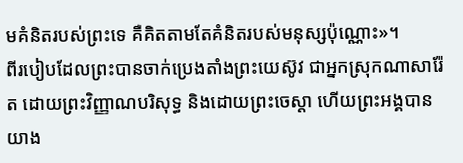មគំនិតរបស់ព្រះទេ គឺគិតតាមតែគំនិតរបស់មនុស្សប៉ុណ្ណោះ»។
ពីរបៀបដែលព្រះបានចាក់ប្រេងតាំងព្រះយេស៊ូវ ជាអ្នកស្រុកណាសារ៉ែត ដោយព្រះវិញ្ញាណបរិសុទ្ធ និងដោយព្រះចេស្តា ហើយព្រះអង្គបានយាង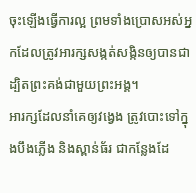ចុះឡើងធ្វើការល្អ ព្រមទាំងប្រោសអស់អ្នកដែលត្រូវអារក្សសង្កត់សង្កិនឲ្យបានជា ដ្បិតព្រះគង់ជាមួយព្រះអង្គ។
អារក្សដែលនាំគេឲ្យវង្វេង ត្រូវបោះទៅក្នុងបឹងភ្លើង និងស្ពាន់ធ័រ ជាកន្លែងដែ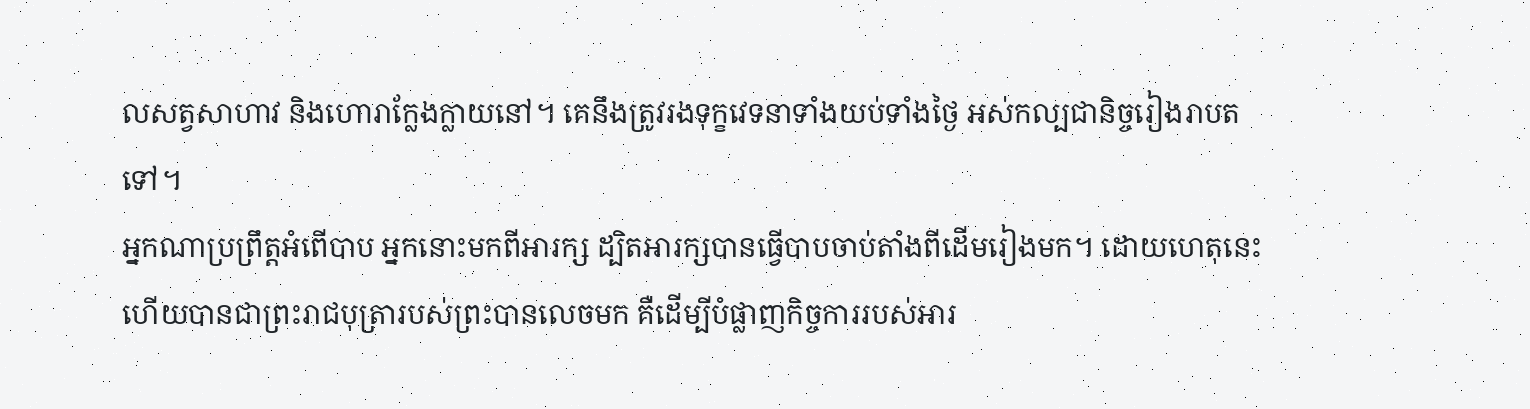លសត្វសាហាវ និងហោរាក្លែងក្លាយនៅ។ គេនឹងត្រូវរងទុក្ខវេទនាទាំងយប់ទាំងថ្ងៃ អស់កល្បជានិច្ចរៀងរាបតទៅ។
អ្នកណាប្រព្រឹត្តអំពើបាប អ្នកនោះមកពីអារក្ស ដ្បិតអារក្សបានធ្វើបាបចាប់តាំងពីដើមរៀងមក។ ដោយហេតុនេះហើយបានជាព្រះរាជបុត្រារបស់ព្រះបានលេចមក គឺដើម្បីបំផ្លាញកិច្ចការរបស់អារ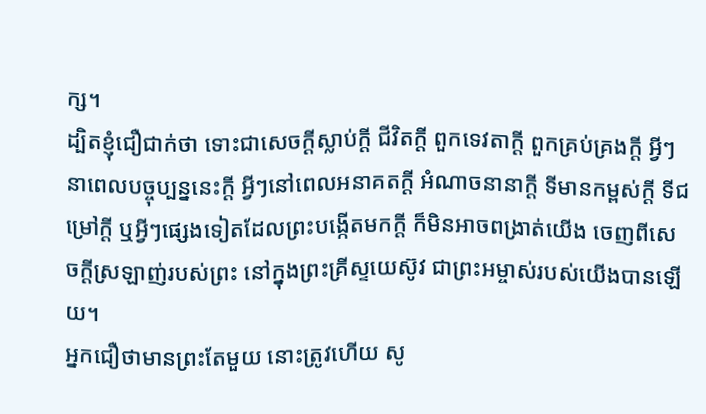ក្ស។
ដ្បិតខ្ញុំជឿជាក់ថា ទោះជាសេចក្ដីស្លាប់ក្ដី ជីវិតក្ដី ពួកទេវតាក្ដី ពួកគ្រប់គ្រងក្ដី អ្វីៗនាពេលបច្ចុប្បន្ននេះក្ដី អ្វីៗនៅពេលអនាគតក្ដី អំណាចនានាក្ដី ទីមានកម្ពស់ក្ដី ទីជម្រៅក្ដី ឬអ្វីៗផ្សេងទៀតដែលព្រះបង្កើតមកក្តី ក៏មិនអាចពង្រាត់យើង ចេញពីសេចក្តីស្រឡាញ់របស់ព្រះ នៅក្នុងព្រះគ្រីស្ទយេស៊ូវ ជាព្រះអម្ចាស់របស់យើងបានឡើយ។
អ្នកជឿថាមានព្រះតែមួយ នោះត្រូវហើយ សូ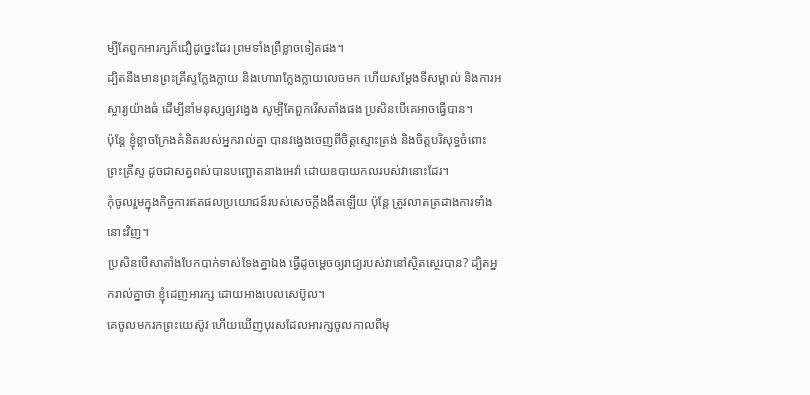ម្បីតែពួកអារក្សក៏ជឿដូច្នេះដែរ ព្រមទាំងព្រឺខ្លាចទៀតផង។
ដ្បិតនឹងមានព្រះគ្រីស្ទក្លែងក្លាយ និងហោរាក្លែងក្លាយលេចមក ហើយសម្តែងទីសម្គាល់ និងការអស្ចារ្យយ៉ាងធំ ដើម្បីនាំមនុស្សឲ្យវង្វេង សូម្បីតែពួករើសតាំងផង ប្រសិនបើគេអាចធ្វើបាន។
ប៉ុន្តែ ខ្ញុំខ្លាចក្រែងគំនិតរបស់អ្នករាល់គ្នា បានវង្វេងចេញពីចិត្តស្មោះត្រង់ និងចិត្តបរិសុទ្ធចំពោះព្រះគ្រីស្ទ ដូចជាសត្វពស់បានបញ្ឆោតនាងអេវ៉ា ដោយឧបាយកលរបស់វានោះដែរ។
កុំចូលរួមក្នុងកិច្ចការឥតផលប្រយោជន៍របស់សេចក្តីងងឹតឡើយ ប៉ុន្តែ ត្រូវលាតត្រដាងការទាំងនោះវិញ។
ប្រសិនបើសាតាំងបែកបាក់ទាស់ទែងគ្នាឯង ធ្វើដូចម្តេចឲ្យរាជ្យរបស់វានៅស្ថិតស្ថេរបាន? ដ្បិតអ្នករាល់គ្នាថា ខ្ញុំដេញអារក្ស ដោយអាងបេលសេប៊ូល។
គេចូលមករកព្រះយេស៊ូវ ហើយឃើញបុរសដែលអារក្សចូលកាលពីមុ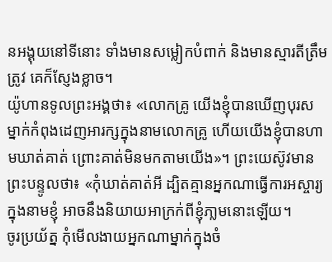នអង្គុយនៅទីនោះ ទាំងមានសម្លៀកបំពាក់ និងមានស្មារតីត្រឹមត្រូវ គេក៏ស្ញែងខ្លាច។
យ៉ូហានទូលព្រះអង្គថា៖ «លោកគ្រូ យើងខ្ញុំបានឃើញបុរសម្នាក់កំពុងដេញអារក្សក្នុងនាមលោកគ្រូ ហើយយើងខ្ញុំបានហាមឃាត់គាត់ ព្រោះគាត់មិនមកតាមយើង»។ ព្រះយេស៊ូវមានព្រះបន្ទូលថា៖ «កុំឃាត់គាត់អី ដ្បិតគ្មានអ្នកណាធ្វើការអស្ចារ្យក្នុងនាមខ្ញុំ អាចនឹងនិយាយអាក្រក់ពីខ្ញុំភា្លមនោះឡើយ។
ចូរប្រយ័ត្ន កុំមើលងាយអ្នកណាម្នាក់ក្នុងចំ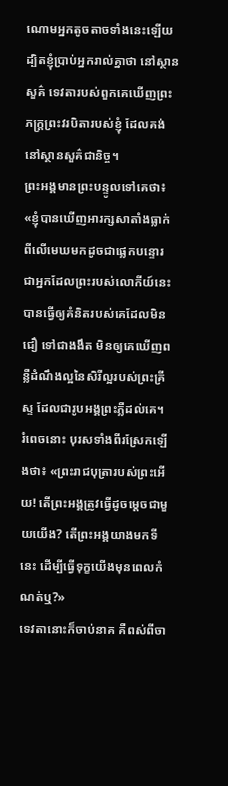ណោមអ្នកតូចតាចទាំងនេះឡើយ ដ្បិតខ្ញុំប្រាប់អ្នករាល់គ្នាថា នៅស្ថានសួគ៌ ទេវតារបស់ពួកគេឃើញព្រះភក្ត្រព្រះវរបិតារបស់ខ្ញុំ ដែលគង់នៅស្ថានសួគ៌ជានិច្ច។
ព្រះអង្គមានព្រះបន្ទូលទៅគេថា៖ «ខ្ញុំបានឃើញអារក្សសាតាំងធ្លាក់ពីលើមេឃមកដូចជាផ្លេកបន្ទោរ
ជាអ្នកដែលព្រះរបស់លោកីយ៍នេះ បានធ្វើឲ្យគំនិតរបស់គេដែលមិនជឿ ទៅជាងងឹត មិនឲ្យគេឃើញពន្លឺដំណឹងល្អនៃសិរីល្អរបស់ព្រះគ្រីស្ទ ដែលជារូបអង្គព្រះភ្លឺដល់គេ។
រំពេចនោះ បុរសទាំងពីរស្រែកឡើងថា៖ «ព្រះរាជបុត្រារបស់ព្រះអើយ! តើព្រះអង្គត្រូវធ្វើដូចម្តេចជាមួយយើង? តើព្រះអង្គយាងមកទីនេះ ដើម្បីធ្វើទុក្ខយើងមុនពេលកំណត់ឬ?»
ទេវតានោះក៏ចាប់នាគ គឺពស់ពីចា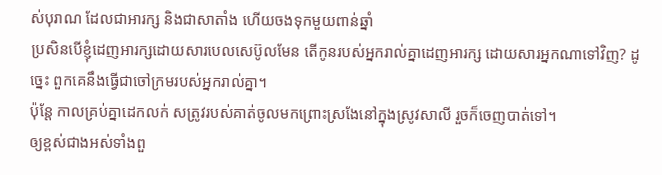ស់បុរាណ ដែលជាអារក្ស និងជាសាតាំង ហើយចងទុកមួយពាន់ឆ្នាំ
ប្រសិនបើខ្ញុំដេញអារក្សដោយសារបេលសេប៊ូលមែន តើកូនរបស់អ្នករាល់គ្នាដេញអារក្ស ដោយសារអ្នកណាទៅវិញ? ដូច្នេះ ពួកគេនឹងធ្វើជាចៅក្រមរបស់អ្នករាល់គ្នា។
ប៉ុន្តែ កាលគ្រប់គ្នាដេកលក់ សត្រូវរបស់គាត់ចូលមកព្រោះស្រងែនៅក្នុងស្រូវសាលី រួចក៏ចេញបាត់ទៅ។
ឲ្យខ្ពស់ជាងអស់ទាំងពួ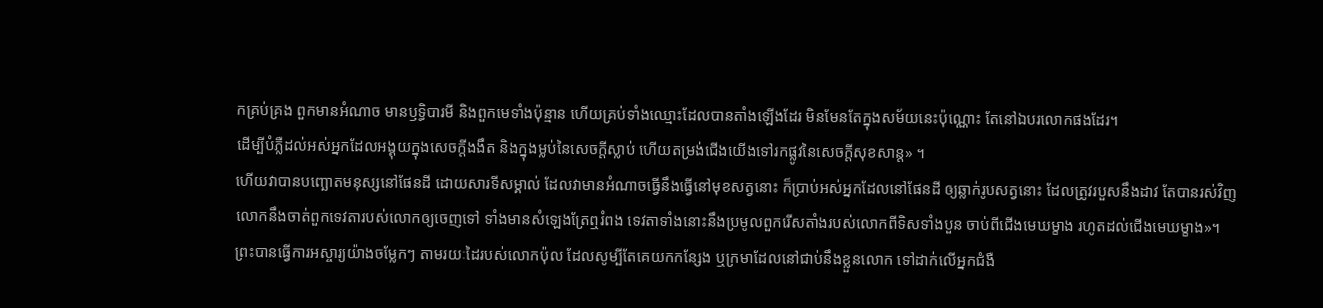កគ្រប់គ្រង ពួកមានអំណាច មានឫទ្ធិបារមី និងពួកមេទាំងប៉ុន្មាន ហើយគ្រប់ទាំងឈ្មោះដែលបានតាំងឡើងដែរ មិនមែនតែក្នុងសម័យនេះប៉ុណ្ណោះ តែនៅឯបរលោកផងដែរ។
ដើម្បីបំភ្លឺដល់អស់អ្នកដែលអង្គុយក្នុងសេចក្តីងងឹត និងក្នុងម្លប់នៃសេចក្តីស្លាប់ ហើយតម្រង់ជើងយើងទៅរកផ្លូវនៃសេចក្ដីសុខសាន្ត» ។
ហើយវាបានបញ្ឆោតមនុស្សនៅផែនដី ដោយសារទីសម្គាល់ ដែលវាមានអំណាចធ្វើនឹងធ្វើនៅមុខសត្វនោះ ក៏ប្រាប់អស់អ្នកដែលនៅផែនដី ឲ្យឆ្លាក់រូបសត្វនោះ ដែលត្រូវរបួសនឹងដាវ តែបានរស់វិញ
លោកនឹងចាត់ពួកទេវតារបស់លោកឲ្យចេញទៅ ទាំងមានសំឡេងត្រែឮរំពង ទេវតាទាំងនោះនឹងប្រមូលពួករើសតាំងរបស់លោកពីទិសទាំងបួន ចាប់ពីជើងមេឃម្ខាង រហូតដល់ជើងមេឃម្ខាង»។
ព្រះបានធ្វើការអស្ចារ្យយ៉ាងចម្លែកៗ តាមរយៈដៃរបស់លោកប៉ុល ដែលសូម្បីតែគេយកកន្សែង ឬក្រមាដែលនៅជាប់នឹងខ្លួនលោក ទៅដាក់លើអ្នកជំងឺ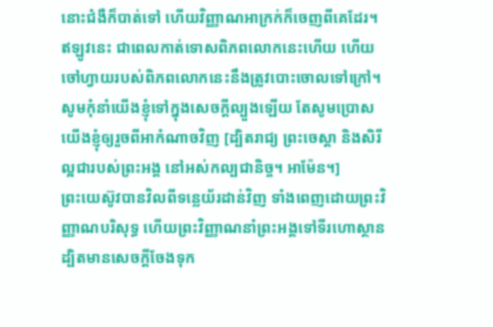នោះជំងឺក៏បាត់ទៅ ហើយវិញ្ញាណអាក្រក់ក៏ចេញពីគេដែរ។
ឥឡូវនេះ ជាពេលកាត់ទោសពិភពលោកនេះហើយ ហើយចៅហ្វាយរបស់ពិភពលោកនេះនឹងត្រូវបោះចោលទៅក្រៅ។
សូមកុំនាំយើងខ្ញុំទៅក្នុងសេចក្តីល្បួងឡើយ តែសូមប្រោសយើងខ្ញុំឲ្យរួចពីអាកំណាចវិញ [ដ្បិតរាជ្យ ព្រះចេស្តា និងសិរីល្អជារបស់ព្រះអង្គ នៅអស់កល្បជានិច្ច។ អាម៉ែន។]
ព្រះយេស៊ូវបានវិលពីទន្លេយ័រដាន់វិញ ទាំងពេញដោយព្រះវិញ្ញាណបរិសុទ្ធ ហើយព្រះវិញ្ញាណនាំព្រះអង្គទៅទីរហោស្ថាន ដ្បិតមានសេចក្តីចែងទុក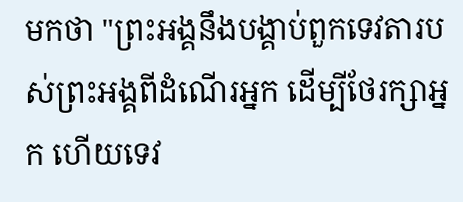មកថា "ព្រះអង្គនឹងបង្គាប់ពួកទេវតារបស់ព្រះអង្គពីដំណើរអ្នក ដើម្បីថែរក្សាអ្នក ហើយទេវ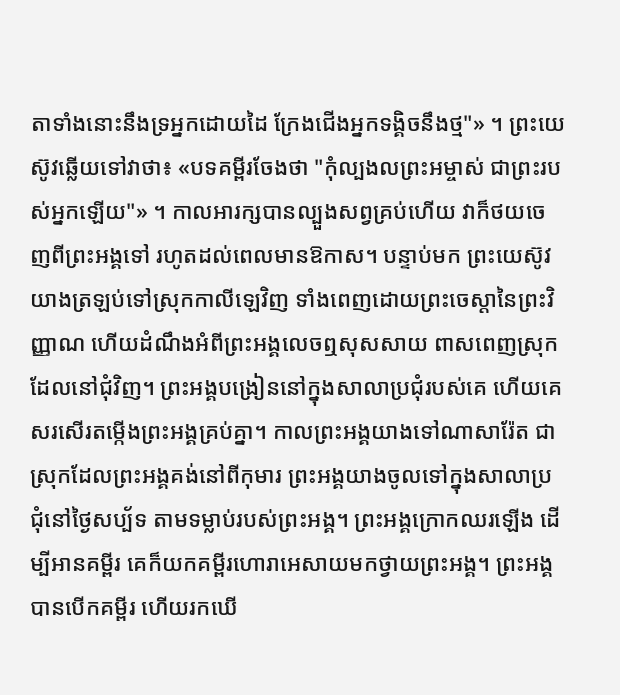តាទាំងនោះនឹងទ្រអ្នកដោយដៃ ក្រែងជើងអ្នកទង្គិចនឹងថ្ម"» ។ ព្រះយេស៊ូវឆ្លើយទៅវាថា៖ «បទគម្ពីរចែងថា "កុំល្បងលព្រះអម្ចាស់ ជាព្រះរបស់អ្នកឡើយ"» ។ កាលអារក្សបានល្បួងសព្វគ្រប់ហើយ វាក៏ថយចេញពីព្រះអង្គទៅ រហូតដល់ពេលមានឱកាស។ បន្ទាប់មក ព្រះយេស៊ូវយាងត្រឡប់ទៅស្រុកកាលីឡេវិញ ទាំងពេញដោយព្រះចេស្តានៃព្រះវិញ្ញាណ ហើយដំណឹងអំពីព្រះអង្គលេចឮសុសសាយ ពាសពេញស្រុកដែលនៅជុំវិញ។ ព្រះអង្គបង្រៀននៅក្នុងសាលាប្រជុំរបស់គេ ហើយគេសរសើរតម្កើងព្រះអង្គគ្រប់គ្នា។ កាលព្រះអង្គយាងទៅណាសារ៉ែត ជាស្រុកដែលព្រះអង្គគង់នៅពីកុមារ ព្រះអង្គយាងចូលទៅក្នុងសាលាប្រជុំនៅថ្ងៃសប្ប័ទ តាមទម្លាប់របស់ព្រះអង្គ។ ព្រះអង្គក្រោកឈរឡើង ដើម្បីអានគម្ពីរ គេក៏យកគម្ពីរហោរាអេសាយមកថ្វាយព្រះអង្គ។ ព្រះអង្គបានបើកគម្ពីរ ហើយរកឃើ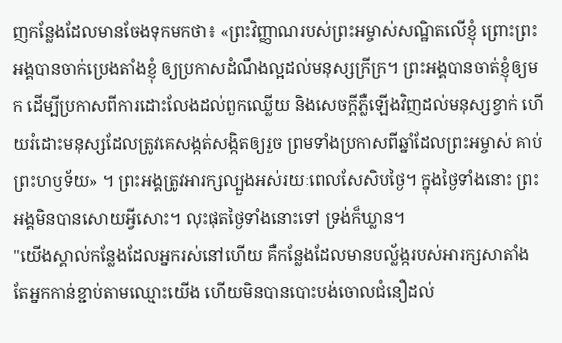ញកន្លែងដែលមានចែងទុកមកថា៖ «ព្រះវិញ្ញាណរបស់ព្រះអម្ចាស់សណ្ឋិតលើខ្ញុំ ព្រោះព្រះអង្គបានចាក់ប្រេងតាំងខ្ញុំ ឲ្យប្រកាសដំណឹងល្អដល់មនុស្សក្រីក្រ។ ព្រះអង្គបានចាត់ខ្ញុំឲ្យមក ដើម្បីប្រកាសពីការដោះលែងដល់ពួកឈ្លើយ និងសេចក្តីភ្លឺឡើងវិញដល់មនុស្សខ្វាក់ ហើយរំដោះមនុស្សដែលត្រូវគេសង្កត់សង្កិតឲ្យរួច ព្រមទាំងប្រកាសពីឆ្នាំដែលព្រះអម្ចាស់ គាប់ព្រះហឫទ័យ» ។ ព្រះអង្គត្រូវអារក្សល្បួងអស់រយៈពេលសែសិបថ្ងៃ។ ក្នុងថ្ងៃទាំងនោះ ព្រះអង្គមិនបានសោយអ្វីសោះ។ លុះផុតថ្ងៃទាំងនោះទៅ ទ្រង់ក៏ឃ្លាន។
"យើងស្គាល់កន្លែងដែលអ្នករស់នៅហើយ គឺកន្លែងដែលមានបល្ល័ង្ករបស់អារក្សសាតាំង តែអ្នកកាន់ខ្ជាប់តាមឈ្មោះយើង ហើយមិនបានបោះបង់ចោលជំនឿដល់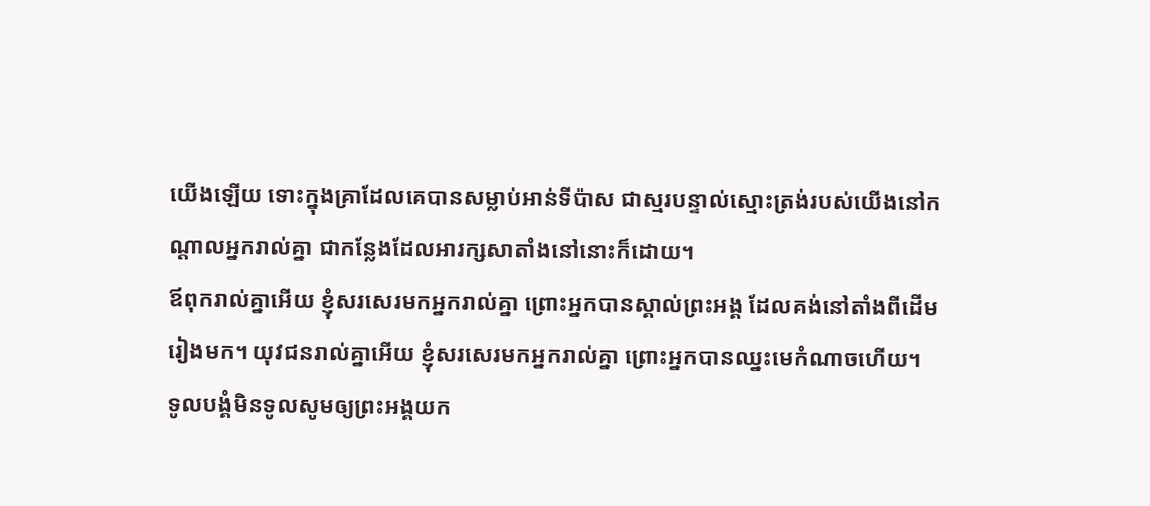យើងឡើយ ទោះក្នុងគ្រាដែលគេបានសម្លាប់អាន់ទីប៉ាស ជាស្មរបន្ទាល់ស្មោះត្រង់របស់យើងនៅកណ្ដាលអ្នករាល់គ្នា ជាកន្លែងដែលអារក្សសាតាំងនៅនោះក៏ដោយ។
ឪពុករាល់គ្នាអើយ ខ្ញុំសរសេរមកអ្នករាល់គ្នា ព្រោះអ្នកបានស្គាល់ព្រះអង្គ ដែលគង់នៅតាំងពីដើមរៀងមក។ យុវជនរាល់គ្នាអើយ ខ្ញុំសរសេរមកអ្នករាល់គ្នា ព្រោះអ្នកបានឈ្នះមេកំណាចហើយ។
ទូលបង្គំមិនទូលសូមឲ្យព្រះអង្គយក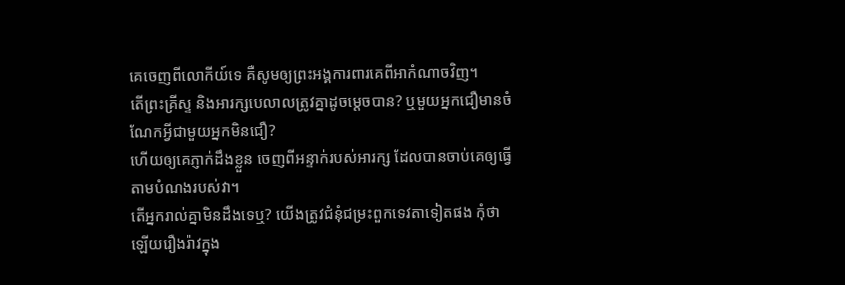គេចេញពីលោកីយ៍ទេ គឺសូមឲ្យព្រះអង្គការពារគេពីអាកំណាចវិញ។
តើព្រះគ្រីស្ទ និងអារក្សបេលាលត្រូវគ្នាដូចម្ដេចបាន? ឬមួយអ្នកជឿមានចំណែកអ្វីជាមួយអ្នកមិនជឿ?
ហើយឲ្យគេភ្ញាក់ដឹងខ្លួន ចេញពីអន្ទាក់របស់អារក្ស ដែលបានចាប់គេឲ្យធ្វើតាមបំណងរបស់វា។
តើអ្នករាល់គ្នាមិនដឹងទេឬ? យើងត្រូវជំនុំជម្រះពួកទេវតាទៀតផង កុំថាឡើយរឿងរ៉ាវក្នុង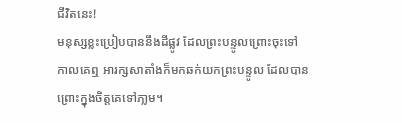ជីវិតនេះ!
មនុស្សខ្លះប្រៀបបាននឹងដីផ្លូវ ដែលព្រះបន្ទូលព្រោះចុះទៅ កាលគេឮ អារក្សសាតាំងក៏មកឆក់យកព្រះបន្ទូល ដែលបានព្រោះក្នុងចិត្តគេទៅភា្លម។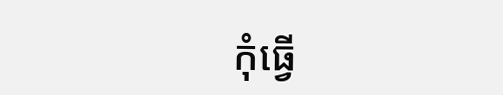កុំធ្វើ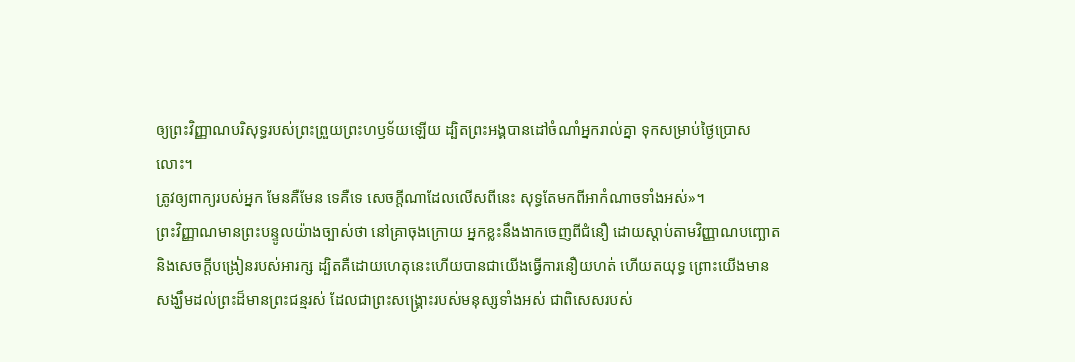ឲ្យព្រះវិញ្ញាណបរិសុទ្ធរបស់ព្រះព្រួយព្រះហឫទ័យឡើយ ដ្បិតព្រះអង្គបានដៅចំណាំអ្នករាល់គ្នា ទុកសម្រាប់ថ្ងៃប្រោសលោះ។
ត្រូវឲ្យពាក្យរបស់អ្នក មែនគឺមែន ទេគឺទេ សេចក្តីណាដែលលើសពីនេះ សុទ្ធតែមកពីអាកំណាចទាំងអស់»។
ព្រះវិញ្ញាណមានព្រះបន្ទូលយ៉ាងច្បាស់ថា នៅគ្រាចុងក្រោយ អ្នកខ្លះនឹងងាកចេញពីជំនឿ ដោយស្តាប់តាមវិញ្ញាណបញ្ឆោត និងសេចក្ដីបង្រៀនរបស់អារក្ស ដ្បិតគឺដោយហេតុនេះហើយបានជាយើងធ្វើការនឿយហត់ ហើយតយុទ្ធ ព្រោះយើងមានសង្ឃឹមដល់ព្រះដ៏មានព្រះជន្មរស់ ដែលជាព្រះសង្គ្រោះរបស់មនុស្សទាំងអស់ ជាពិសេសរបស់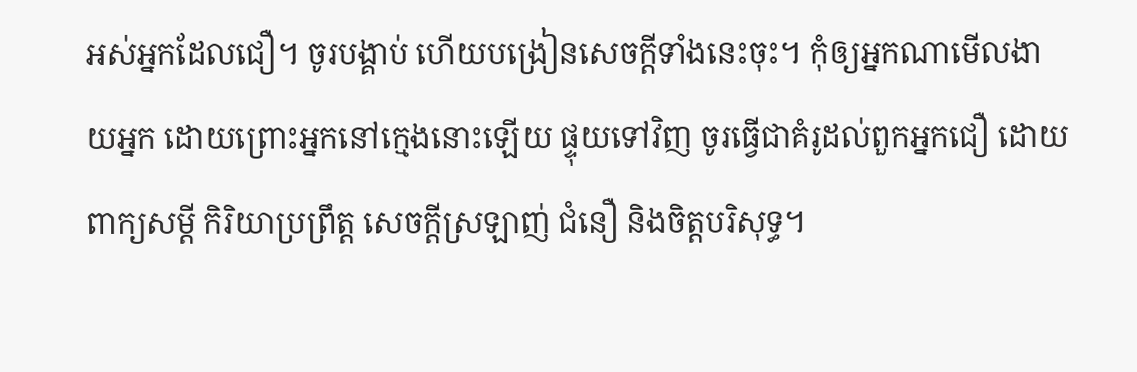អស់អ្នកដែលជឿ។ ចូរបង្គាប់ ហើយបង្រៀនសេចក្ដីទាំងនេះចុះ។ កុំឲ្យអ្នកណាមើលងាយអ្នក ដោយព្រោះអ្នកនៅក្មេងនោះឡើយ ផ្ទុយទៅវិញ ចូរធ្វើជាគំរូដល់ពួកអ្នកជឿ ដោយពាក្យសម្ដី កិរិយាប្រព្រឹត្ត សេចក្ដីស្រឡាញ់ ជំនឿ និងចិត្តបរិសុទ្ធ។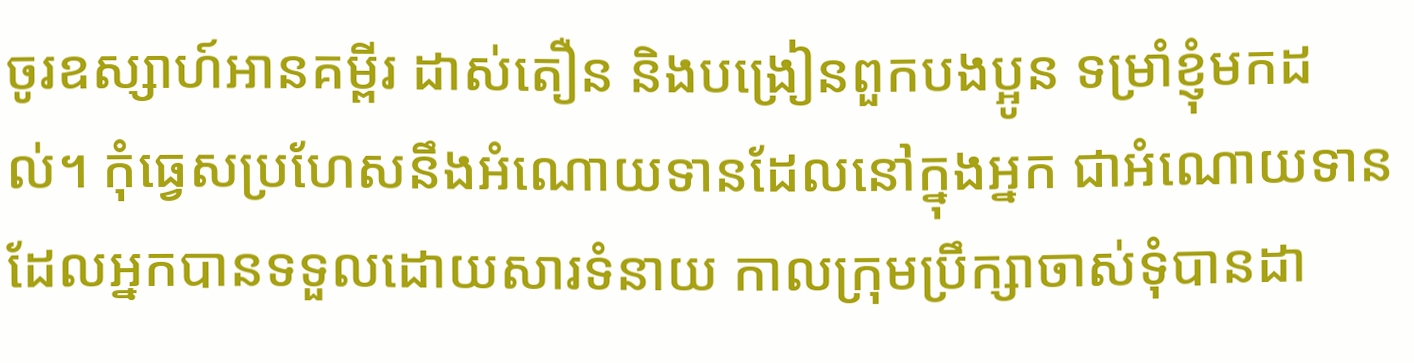ចូរឧស្សាហ៍អានគម្ពីរ ដាស់តឿន និងបង្រៀនពួកបងប្អូន ទម្រាំខ្ញុំមកដល់។ កុំធ្វេសប្រហែសនឹងអំណោយទានដែលនៅក្នុងអ្នក ជាអំណោយទានដែលអ្នកបានទទួលដោយសារទំនាយ កាលក្រុមប្រឹក្សាចាស់ទុំបានដា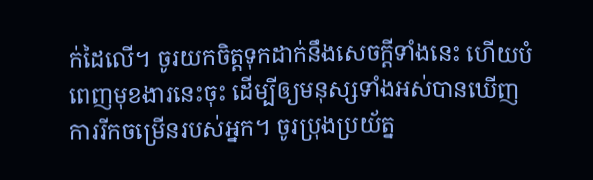ក់ដៃលើ។ ចូរយកចិត្តទុកដាក់នឹងសេចក្ដីទាំងនេះ ហើយបំពេញមុខងារនេះចុះ ដើម្បីឲ្យមនុស្សទាំងអស់បានឃើញការរីកចម្រើនរបស់អ្នក។ ចូរប្រុងប្រយ័ត្ន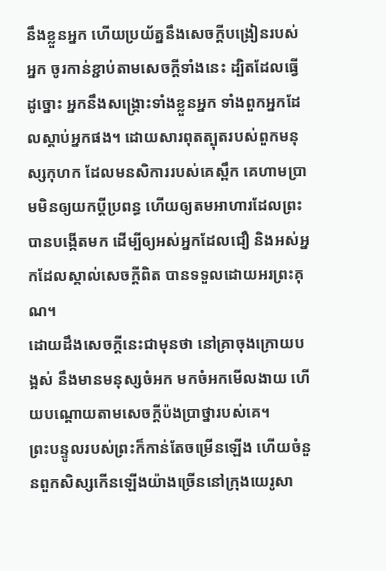នឹងខ្លួនអ្នក ហើយប្រយ័ត្ននឹងសេចក្ដីបង្រៀនរបស់អ្នក ចូរកាន់ខ្ជាប់តាមសេចក្ដីទាំងនេះ ដ្បិតដែលធ្វើដូច្នោះ អ្នកនឹងសង្គ្រោះទាំងខ្លួនអ្នក ទាំងពួកអ្នកដែលស្តាប់អ្នកផង។ ដោយសារពុតត្បុតរបស់ពួកមនុស្សកុហក ដែលមនសិការរបស់គេស្ពឹក គេហាមប្រាមមិនឲ្យយកប្តីប្រពន្ធ ហើយឲ្យតមអាហារដែលព្រះបានបង្កើតមក ដើម្បីឲ្យអស់អ្នកដែលជឿ និងអស់អ្នកដែលស្គាល់សេចក្ដីពិត បានទទួលដោយអរព្រះគុណ។
ដោយដឹងសេចក្តីនេះជាមុនថា នៅគ្រាចុងក្រោយបង្អស់ នឹងមានមនុស្សចំអក មកចំអកមើលងាយ ហើយបណ្តោយតាមសេចក្ដីប៉ងប្រាថ្នារបស់គេ។
ព្រះបន្ទូលរបស់ព្រះក៏កាន់តែចម្រើនឡើង ហើយចំនួនពួកសិស្សកើនឡើងយ៉ាងច្រើននៅក្រុងយេរូសា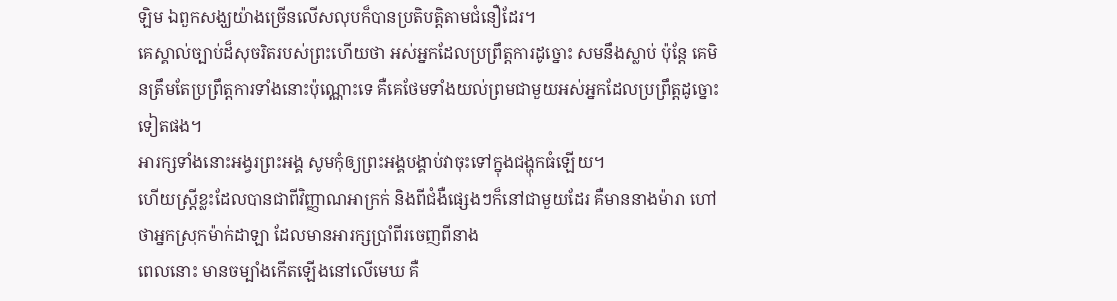ឡិម ឯពួកសង្ឃយ៉ាងច្រើនលើសលុបក៏បានប្រតិបត្តិតាមជំនឿដែរ។
គេស្គាល់ច្បាប់ដ៏សុចរិតរបស់ព្រះហើយថា អស់អ្នកដែលប្រព្រឹត្តការដូច្នោះ សមនឹងស្លាប់ ប៉ុន្តែ គេមិនត្រឹមតែប្រព្រឹត្តការទាំងនោះប៉ុណ្ណោះទេ គឺគេថែមទាំងយល់ព្រមជាមួយអស់អ្នកដែលប្រព្រឹត្តដូច្នោះទៀតផង។
អារក្សទាំងនោះអង្វរព្រះអង្គ សូមកុំឲ្យព្រះអង្គបង្គាប់វាចុះទៅក្នុងជង្ហុកធំឡើយ។
ហើយស្ត្រីខ្លះដែលបានជាពីវិញ្ញាណអាក្រក់ និងពីជំងឺផ្សេងៗក៏នៅជាមួយដែរ គឺមាននាងម៉ារា ហៅថាអ្នកស្រុកម៉ាក់ដាឡា ដែលមានអារក្សប្រាំពីរចេញពីនាង
ពេលនោះ មានចម្បាំងកើតឡើងនៅលើមេឃ គឺ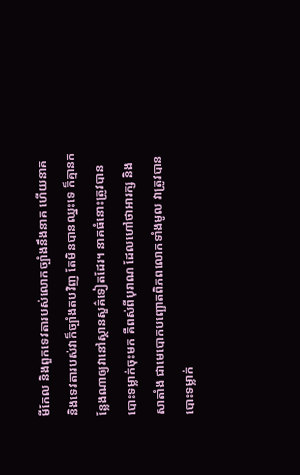មីកែល និងពួកទេវតារបស់លោកច្បាំងនឹងនាគ ហើយនាគ និងទេវតារបស់វាក៏ច្បាំងតបវិញ តែមិនបានឈ្នះទេ ក៏គ្មានកន្លែងណាឲ្យវានៅស្ថានសួគ៌ទៀតដែរ។ នាគធំនោះត្រូវបានបោះទម្លាក់ចុះមក គឺពស់ពីបុរាណ ដែលហៅថាអារក្ស និងសាតាំង ជាមេបោកបញ្ឆោតពិភពលោកទាំងមូល វាត្រូវបានបោះទម្លាក់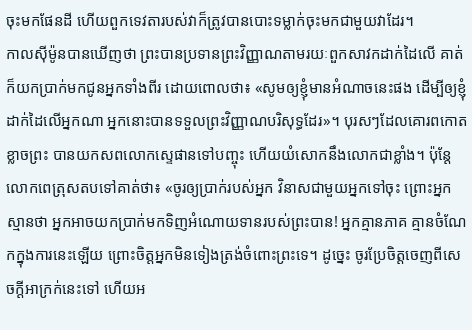ចុះមកផែនដី ហើយពួកទេវតារបស់វាក៏ត្រូវបានបោះទម្លាក់ចុះមកជាមួយវាដែរ។
កាលស៊ីម៉ូនបានឃើញថា ព្រះបានប្រទានព្រះវិញ្ញាណតាមរយៈពួកសាវកដាក់ដៃលើ គាត់ក៏យកប្រាក់មកជូនអ្នកទាំងពីរ ដោយពោលថា៖ «សូមឲ្យខ្ញុំមានអំណាចនេះផង ដើម្បីឲ្យខ្ញុំដាក់ដៃលើអ្នកណា អ្នកនោះបានទទួលព្រះវិញ្ញាណបរិសុទ្ធដែរ»។ បុរសៗដែលគោរពកោតខ្លាចព្រះ បានយកសពលោកស្ទេផានទៅបញ្ចុះ ហើយយំសោកនឹងលោកជាខ្លាំង។ ប៉ុន្តែ លោកពេត្រុសតបទៅគាត់ថា៖ «ចូរឲ្យប្រាក់របស់អ្នក វិនាសជាមួយអ្នកទៅចុះ ព្រោះអ្នកស្មានថា អ្នកអាចយកប្រាក់មកទិញអំណោយទានរបស់ព្រះបាន! អ្នកគ្មានភាគ គ្មានចំណែកក្នុងការនេះឡើយ ព្រោះចិត្តអ្នកមិនទៀងត្រង់ចំពោះព្រះទេ។ ដូច្នេះ ចូរប្រែចិត្តចេញពីសេចក្តីអាក្រក់នេះទៅ ហើយអ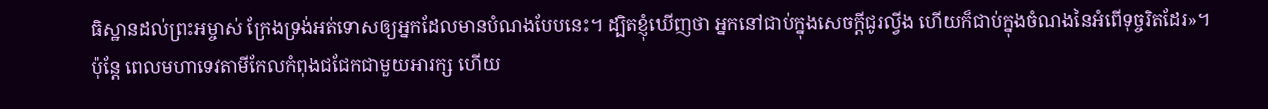ធិស្ឋានដល់ព្រះអម្ចាស់ ក្រែងទ្រង់អត់ទោសឲ្យអ្នកដែលមានបំណងបែបនេះ។ ដ្បិតខ្ញុំឃើញថា អ្នកនៅជាប់ក្នុងសេចក្តីជូរល្វីង ហើយក៏ជាប់ក្នុងចំណងនៃអំពើទុច្ចរិតដែរ»។
ប៉ុន្តែ ពេលមហាទេវតាមីកែលកំពុងជជែកជាមួយអារក្ស ហើយ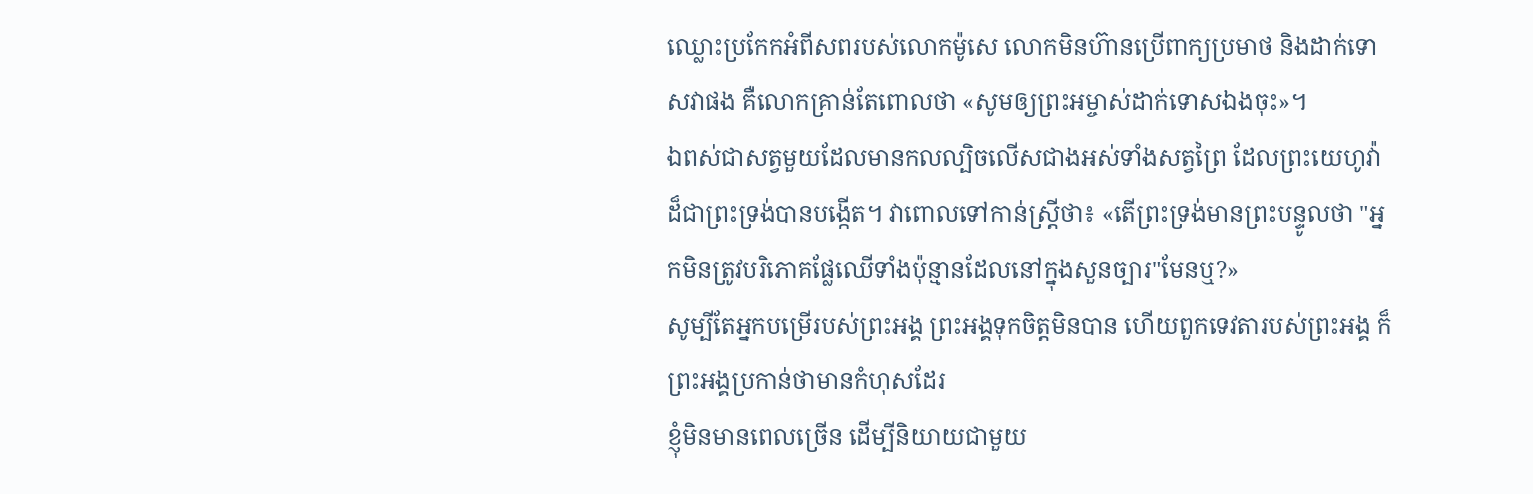ឈ្លោះប្រកែកអំពីសពរបស់លោកម៉ូសេ លោកមិនហ៊ានប្រើពាក្យប្រមាថ និងដាក់ទោសវាផង គឺលោកគ្រាន់តែពោលថា «សូមឲ្យព្រះអម្ចាស់ដាក់ទោសឯងចុះ»។
ឯពស់ជាសត្វមួយដែលមានកលល្បិចលើសជាងអស់ទាំងសត្វព្រៃ ដែលព្រះយេហូវ៉ាដ៏ជាព្រះទ្រង់បានបង្កើត។ វាពោលទៅកាន់ស្ត្រីថា៖ «តើព្រះទ្រង់មានព្រះបន្ទូលថា "អ្នកមិនត្រូវបរិភោគផ្លែឈើទាំងប៉ុន្មានដែលនៅក្នុងសួនច្បារ"មែនឬ?»
សូម្បីតែអ្នកបម្រើរបស់ព្រះអង្គ ព្រះអង្គទុកចិត្តមិនបាន ហើយពួកទេវតារបស់ព្រះអង្គ ក៏ព្រះអង្គប្រកាន់ថាមានកំហុសដែរ
ខ្ញុំមិនមានពេលច្រើន ដើម្បីនិយាយជាមួយ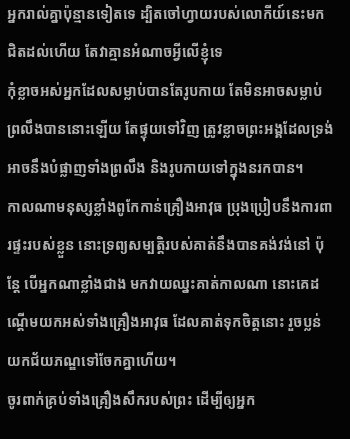អ្នករាល់គ្នាប៉ុន្មានទៀតទេ ដ្បិតចៅហ្វាយរបស់លោកីយ៍នេះមកជិតដល់ហើយ តែវាគ្មានអំណាចអ្វីលើខ្ញុំទេ
កុំខ្លាចអស់អ្នកដែលសម្លាប់បានតែរូបកាយ តែមិនអាចសម្លាប់ព្រលឹងបាននោះឡើយ តែផ្ទុយទៅវិញ ត្រូវខ្លាចព្រះអង្គដែលទ្រង់អាចនឹងបំផ្លាញទាំងព្រលឹង និងរូបកាយទៅក្នុងនរកបាន។
កាលណាមនុស្សខ្លាំងពូកែកាន់គ្រឿងអាវុធ ប្រុងប្រៀបនឹងការពារផ្ទះរបស់ខ្លួន នោះទ្រព្យសម្បត្តិរបស់គាត់នឹងបានគង់វង់នៅ ប៉ុន្តែ បើអ្នកណាខ្លាំងជាង មកវាយឈ្នះគាត់កាលណា នោះគេដណ្តើមយកអស់ទាំងគ្រឿងអាវុធ ដែលគាត់ទុកចិត្តនោះ រួចប្លន់យកជ័យភណ្ឌទៅចែកគ្នាហើយ។
ចូរពាក់គ្រប់ទាំងគ្រឿងសឹករបស់ព្រះ ដើម្បីឲ្យអ្នក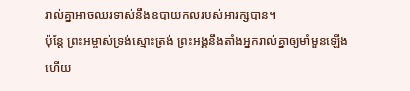រាល់គ្នាអាចឈរទាស់នឹងឧបាយកលរបស់អារក្សបាន។
ប៉ុន្ដែ ព្រះអម្ចាស់ទ្រង់ស្មោះត្រង់ ព្រះអង្គនឹងតាំងអ្នករាល់គ្នាឲ្យមាំមួនឡើង ហើយ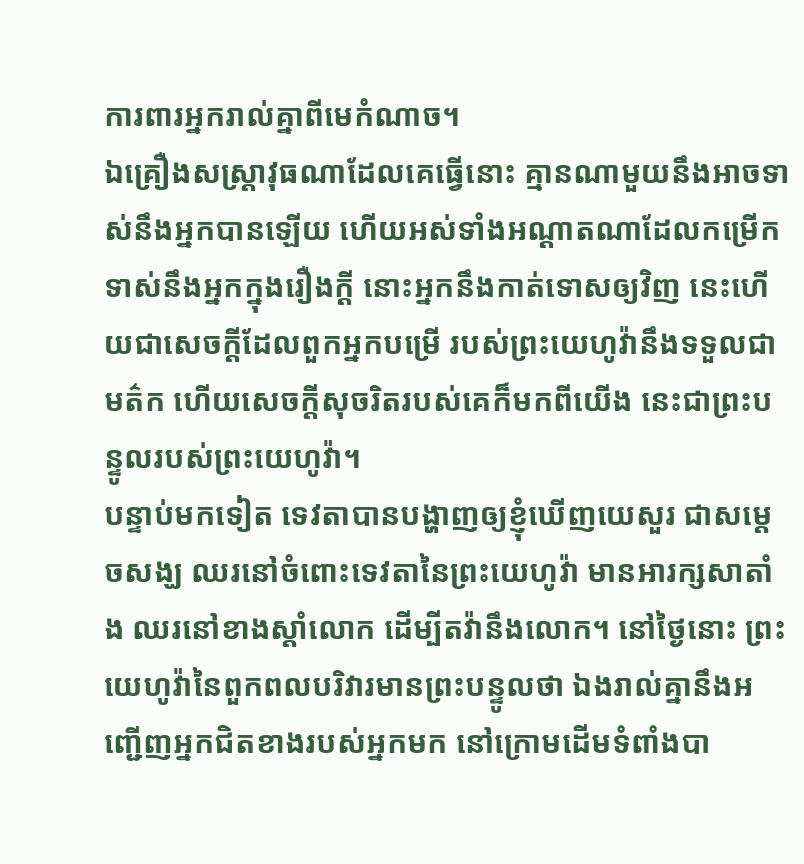ការពារអ្នករាល់គ្នាពីមេកំណាច។
ឯគ្រឿងសស្ត្រាវុធណាដែលគេធ្វើនោះ គ្មានណាមួយនឹងអាចទាស់នឹងអ្នកបានឡើយ ហើយអស់ទាំងអណ្ដាតណាដែលកម្រើក ទាស់នឹងអ្នកក្នុងរឿងក្តី នោះអ្នកនឹងកាត់ទោសឲ្យវិញ នេះហើយជាសេចក្ដីដែលពួកអ្នកបម្រើ របស់ព្រះយេហូវ៉ានឹងទទួលជាមត៌ក ហើយសេចក្ដីសុចរិតរបស់គេក៏មកពីយើង នេះជាព្រះបន្ទូលរបស់ព្រះយេហូវ៉ា។
បន្ទាប់មកទៀត ទេវតាបានបង្ហាញឲ្យខ្ញុំឃើញយេសួរ ជាសម្ដេចសង្ឃ ឈរនៅចំពោះទេវតានៃព្រះយេហូវ៉ា មានអារក្សសាតាំង ឈរនៅខាងស្តាំលោក ដើម្បីតវ៉ានឹងលោក។ នៅថ្ងៃនោះ ព្រះយេហូវ៉ានៃពួកពលបរិវារមានព្រះបន្ទូលថា ឯងរាល់គ្នានឹងអញ្ជើញអ្នកជិតខាងរបស់អ្នកមក នៅក្រោមដើមទំពាំងបា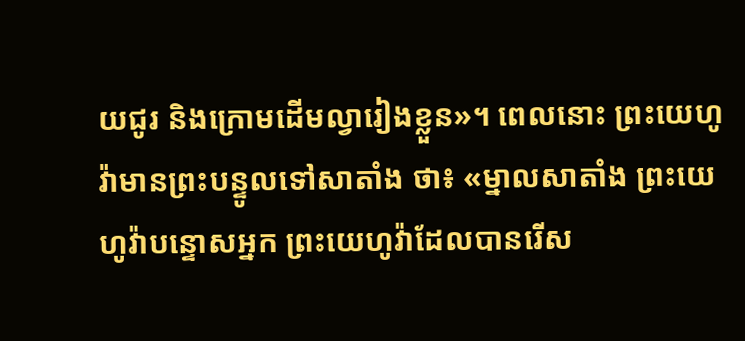យជូរ និងក្រោមដើមល្វារៀងខ្លួន»។ ពេលនោះ ព្រះយេហូវ៉ាមានព្រះបន្ទូលទៅសាតាំង ថា៖ «ម្នាលសាតាំង ព្រះយេហូវ៉ាបន្ទោសអ្នក ព្រះយេហូវ៉ាដែលបានរើស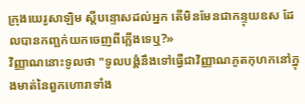ក្រុងយេរូសាឡិម ស្ដីបន្ទោសដល់អ្នក តើមិនមែនជាកន្ទុយឧស ដែលបានកញ្ឆក់យកចេញពីភ្លើងទេឬ?»
វិញ្ញាណនោះទូលថា "ទូលបង្គំនឹងទៅធ្វើជាវិញ្ញាណភូតកុហកនៅក្នុងមាត់នៃពួកហោរាទាំង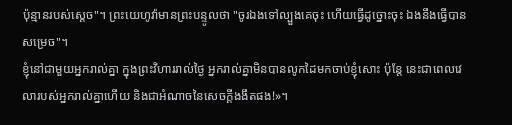ប៉ុន្មានរបស់ស្តេច"។ ព្រះយេហូវ៉ាមានព្រះបន្ទូលថា "ចូរឯងទៅល្បួងគេចុះ ហើយធ្វើដូច្នោះចុះ ឯងនឹងធ្វើបានសម្រេច"។
ខ្ញុំនៅជាមួយអ្នករាល់គ្នា ក្នុងព្រះវិហាររាល់ថ្ងៃ អ្នករាល់គ្នាមិនបានលូកដៃមកចាប់ខ្ញុំសោះ ប៉ុន្តែ នេះជាពេលវេលារបស់អ្នករាល់គ្នាហើយ និងជាអំណាចនៃសេចក្តីងងឹតផង!»។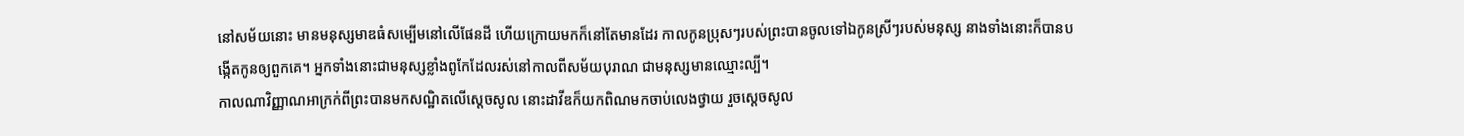នៅសម័យនោះ មានមនុស្សមាឌធំសម្បើមនៅលើផែនដី ហើយក្រោយមកក៏នៅតែមានដែរ កាលកូនប្រុសៗរបស់ព្រះបានចូលទៅឯកូនស្រីៗរបស់មនុស្ស នាងទាំងនោះក៏បានបង្កើតកូនឲ្យពួកគេ។ អ្នកទាំងនោះជាមនុស្សខ្លាំងពូកែដែលរស់នៅកាលពីសម័យបុរាណ ជាមនុស្សមានឈ្មោះល្បី។
កាលណាវិញ្ញាណអាក្រក់ពីព្រះបានមកសណ្ឋិតលើស្ដេចសូល នោះដាវីឌក៏យកពិណមកចាប់លេងថ្វាយ រួចស្ដេចសូល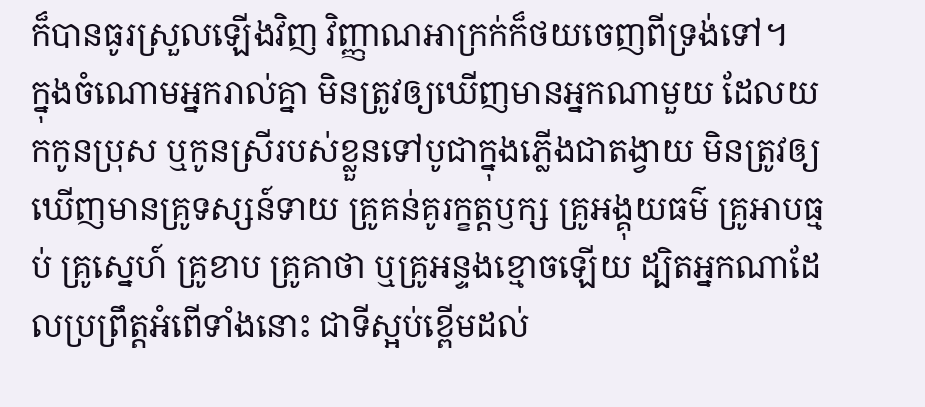ក៏បានធូរស្រួលឡើងវិញ វិញ្ញាណអាក្រក់ក៏ថយចេញពីទ្រង់ទៅ។
ក្នុងចំណោមអ្នករាល់គ្នា មិនត្រូវឲ្យឃើញមានអ្នកណាមួយ ដែលយកកូនប្រុស ឬកូនស្រីរបស់ខ្លួនទៅបូជាក្នុងភ្លើងជាតង្វាយ មិនត្រូវឲ្យឃើញមានគ្រូទស្សន៍ទាយ គ្រូគន់គូរក្ខត្តឫក្ស គ្រូអង្គុយធម៌ គ្រូអាបធ្មប់ គ្រូស្នេហ៍ គ្រូខាប គ្រូគាថា ឬគ្រូអន្ទងខ្មោចឡើយ ដ្បិតអ្នកណាដែលប្រព្រឹត្តអំពើទាំងនោះ ជាទីស្អប់ខ្ពើមដល់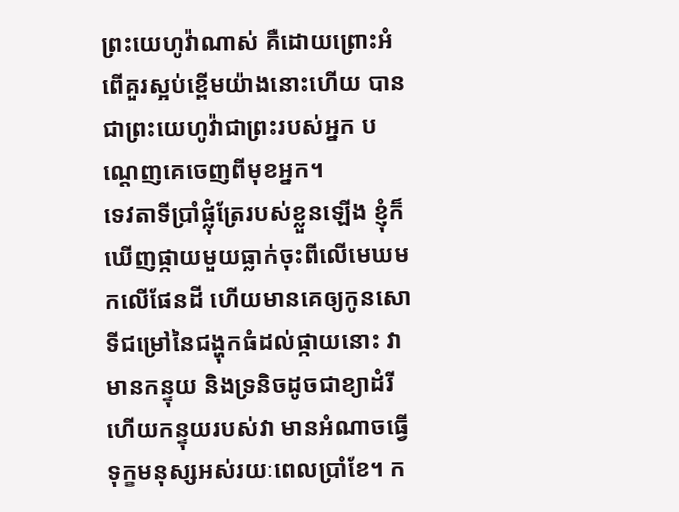ព្រះយេហូវ៉ាណាស់ គឺដោយព្រោះអំពើគួរស្អប់ខ្ពើមយ៉ាងនោះហើយ បានជាព្រះយេហូវ៉ាជាព្រះរបស់អ្នក បណ្តេញគេចេញពីមុខអ្នក។
ទេវតាទីប្រាំផ្លុំត្រែរបស់ខ្លួនឡើង ខ្ញុំក៏ឃើញផ្កាយមួយធ្លាក់ចុះពីលើមេឃមកលើផែនដី ហើយមានគេឲ្យកូនសោទីជម្រៅនៃជង្ហុកធំដល់ផ្កាយនោះ វាមានកន្ទុយ និងទ្រនិចដូចជាខ្យាដំរី ហើយកន្ទុយរបស់វា មានអំណាចធ្វើទុក្ខមនុស្សអស់រយៈពេលប្រាំខែ។ ក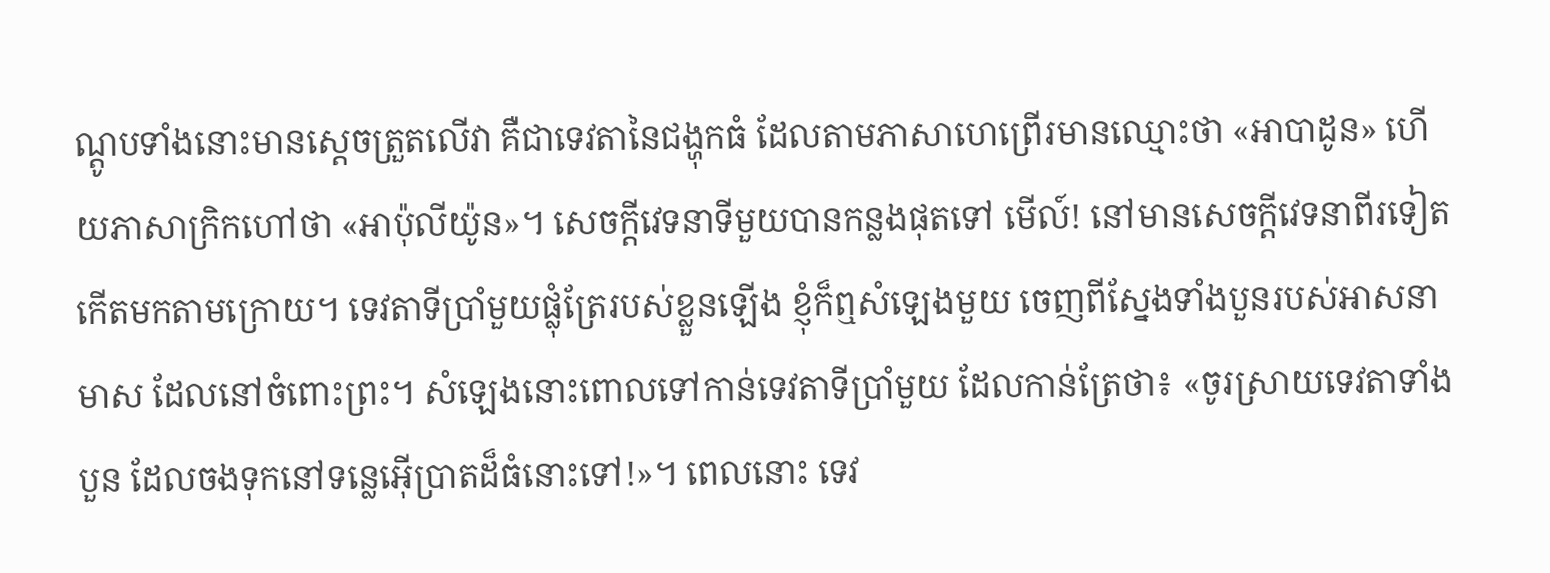ណ្ដូបទាំងនោះមានស្តេចត្រួតលើវា គឺជាទេវតានៃជង្ហុកធំ ដែលតាមភាសាហេព្រើរមានឈ្មោះថា «អាបាដូន» ហើយភាសាក្រិកហៅថា «អាប៉ុលីយ៉ូន»។ សេចក្ដីវេទនាទីមួយបានកន្លងផុតទៅ មើល៍! នៅមានសេចក្ដីវេទនាពីរទៀតកើតមកតាមក្រោយ។ ទេវតាទីប្រាំមួយផ្លុំត្រែរបស់ខ្លួនឡើង ខ្ញុំក៏ឮសំឡេងមួយ ចេញពីស្នែងទាំងបួនរបស់អាសនាមាស ដែលនៅចំពោះព្រះ។ សំឡេងនោះពោលទៅកាន់ទេវតាទីប្រាំមួយ ដែលកាន់ត្រែថា៖ «ចូរស្រាយទេវតាទាំងបួន ដែលចងទុកនៅទន្លេអ៊ើប្រាតដ៏ធំនោះទៅ!»។ ពេលនោះ ទេវ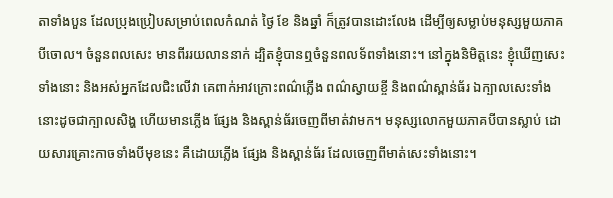តាទាំងបួន ដែលប្រុងប្រៀបសម្រាប់ពេលកំណត់ ថ្ងៃ ខែ និងឆ្នាំ ក៏ត្រូវបានដោះលែង ដើម្បីឲ្យសម្លាប់មនុស្សមួយភាគបីចោល។ ចំនួនពលសេះ មានពីររយលាននាក់ ដ្បិតខ្ញុំបានឮចំនួនពលទ័ពទាំងនោះ។ នៅក្នុងនិមិត្តនេះ ខ្ញុំឃើញសេះទាំងនោះ និងអស់អ្នកដែលជិះលើវា គេពាក់អាវក្រោះពណ៌ភ្លើង ពណ៌ស្វាយខ្ចី និងពណ៌ស្ពាន់ធ័រ ឯក្បាលសេះទាំងនោះដូចជាក្បាលសិង្ហ ហើយមានភ្លើង ផ្សែង និងស្ពាន់ធ័រចេញពីមាត់វាមក។ មនុស្សលោកមួយភាគបីបានស្លាប់ ដោយសារគ្រោះកាចទាំងបីមុខនេះ គឺដោយភ្លើង ផ្សែង និងស្ពាន់ធ័រ ដែលចេញពីមាត់សេះទាំងនោះ។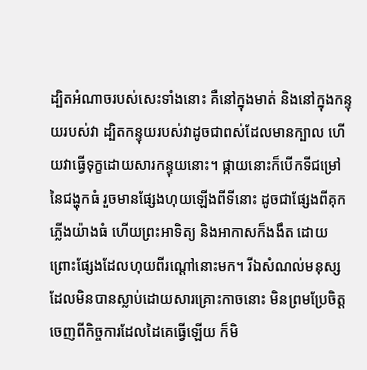ដ្បិតអំណាចរបស់សេះទាំងនោះ គឺនៅក្នុងមាត់ និងនៅក្នុងកន្ទុយរបស់វា ដ្បិតកន្ទុយរបស់វាដូចជាពស់ដែលមានក្បាល ហើយវាធ្វើទុក្ខដោយសារកន្ទុយនោះ។ ផ្កាយនោះក៏បើកទីជម្រៅនៃជង្ហុកធំ រួចមានផ្សែងហុយឡើងពីទីនោះ ដូចជាផ្សែងពីគុកភ្លើងយ៉ាងធំ ហើយព្រះអាទិត្យ និងអាកាសក៏ងងឹត ដោយព្រោះផ្សែងដែលហុយពីរណ្ដៅនោះមក។ រីឯសំណល់មនុស្សដែលមិនបានស្លាប់ដោយសារគ្រោះកាចនោះ មិនព្រមប្រែចិត្តចេញពីកិច្ចការដែលដៃគេធ្វើឡើយ ក៏មិ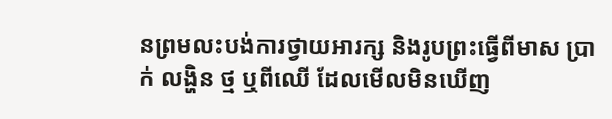នព្រមលះបង់ការថ្វាយអារក្ស និងរូបព្រះធ្វើពីមាស ប្រាក់ លង្ហិន ថ្ម ឬពីឈើ ដែលមើលមិនឃើញ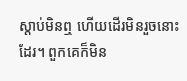ស្តាប់មិនឮ ហើយដើរមិនរួចនោះដែរ។ ពួកគេក៏មិន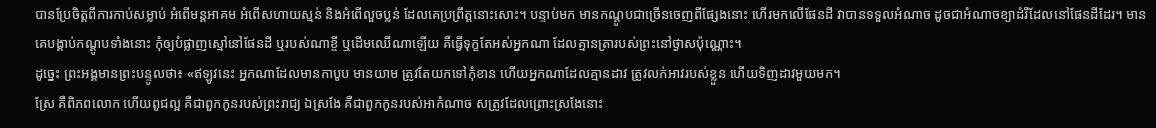បានប្រែចិត្តពីការកាប់សម្លាប់ អំពើមន្តអាគម អំពើសហាយស្មន់ និងអំពើលួចប្លន់ ដែលគេប្រព្រឹត្តនោះសោះ។ បន្ទាប់មក មានកណ្តូបជាច្រើនចេញពីផ្សែងនោះ ហើរមកលើផែនដី វាបានទទួលអំណាច ដូចជាអំណាចខ្យាដំរីដែលនៅផែនដីដែរ។ មានគេបង្គាប់កណ្ដូបទាំងនោះ កុំឲ្យបំផ្លាញស្មៅនៅផែនដី ឬរបស់ណាខ្ចី ឬដើមឈើណាឡើយ គឺធ្វើទុក្ខតែអស់អ្នកណា ដែលគ្មានត្រារបស់ព្រះនៅថ្ងាសប៉ុណ្ណោះ។
ដូច្នេះ ព្រះអង្គមានព្រះបន្ទូលថា៖ «ឥឡូវនេះ អ្នកណាដែលមានកាបូប មានយាម ត្រូវតែយកទៅកុំខាន ហើយអ្នកណាដែលគ្មានដាវ ត្រូវលក់អាវរបស់ខ្លួន ហើយទិញដាវមួយមក។
ស្រែ គឺពិភពលោក ហើយពូជល្អ គឺជាពួកកូនរបស់ព្រះរាជ្យ ឯស្រងែ គឺជាពួកកូនរបស់អាកំណាច សត្រូវដែលព្រោះស្រងែនោះ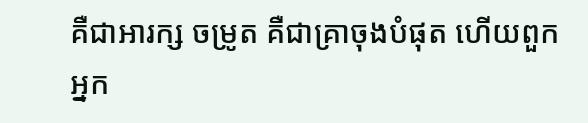គឺជាអារក្ស ចម្រូត គឺជាគ្រាចុងបំផុត ហើយពួកអ្នក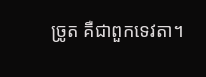ច្រូត គឺជាពួកទេវតា។